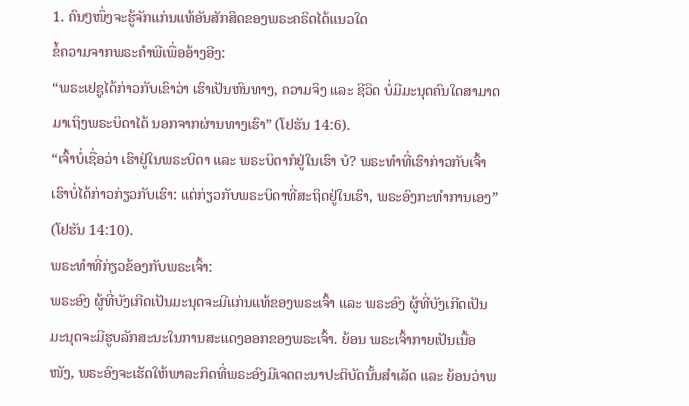1. ຄົນໆໜຶ່ງຈະຮູ້ຈັກແກ່ນແທ້ອັນສັກສິດຂອງພຣະຄຣິດໄດ້ແນວໃດ
ຂໍ້ຄວາມຈາກພຣະຄໍາພີເພື່ອອ້າງອີງ:
“ພຣະເຢຊູໄດ້ກ່າວກັບເຂົາວ່າ ເຮົາເປັນຫົນທາງ, ຄວາມຈິງ ແລະ ຊີວິດ ບໍ່ມີມະນຸດຄົນໃດສາມາດມາເຖິງພຣະບິດາໄດ້ ນອກຈາກຜ່ານທາງເຮົາ” (ໂຢຮັນ 14:6).
“ເຈົ້າບໍ່ເຊື່ອວ່າ ເຮົາຢູ່ໃນພຣະບິດາ ແລະ ພຣະບິດາກໍຢູ່ໃນເຮົາ ບໍ? ພຣະທຳທີ່ເຮົາກ່າວກັບເຈົ້າ ເຮົາບໍ່ໄດ້ກ່າວກ່ຽວກັບເຮົາ: ແຕ່ກ່ຽວກັບພຣະບິດາທີ່ສະຖິດຢູ່ໃນເຮົາ, ພຣະອົງກະທໍາການເອງ” (ໂຢຮັນ 14:10).
ພຣະທຳທີ່ກ່ຽວຂ້ອງກັບພຣະເຈົ້າ:
ພຣະອົງ ຜູ້ທີ່ບັງເກີດເປັນມະນຸດຈະມີແກ່ນແທ້ຂອງພຣະເຈົ້າ ແລະ ພຣະອົງ ຜູ້ທີ່ບັງເກີດເປັນມະນຸດຈະມີຮູບລັກສະນະໃນການສະແດງອອກຂອງພຣະເຈົ້າ. ຍ້ອນ ພຣະເຈົ້າກາຍເປັນເນື້ອໜັງ, ພຣະອົງຈະເຮັດໃຫ້ພາລະກິດທີ່ພຣະອົງມີເຈດຕະນາປະຕິບັດນັ້ນສໍາເລັດ ແລະ ຍ້ອນວ່າພ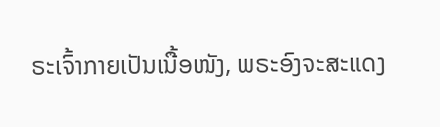ຣະເຈົ້າກາຍເປັນເນື້ອໜັງ, ພຣະອົງຈະສະແດງ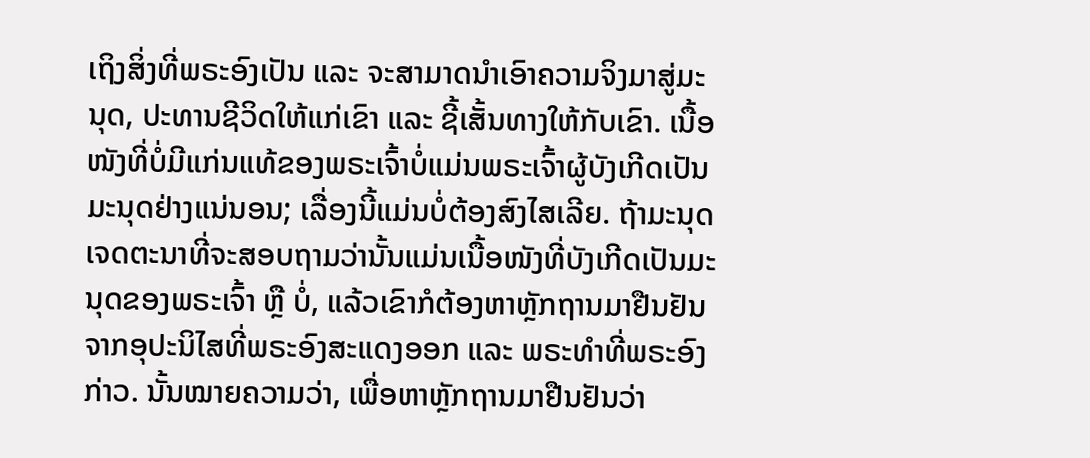ເຖິງສິ່ງທີ່ພຣະອົງເປັນ ແລະ ຈະສາມາດນໍາເອົາຄວາມຈິງມາສູ່ມະນຸດ, ປະທານຊີວິດໃຫ້ແກ່ເຂົາ ແລະ ຊີ້ເສັ້ນທາງໃຫ້ກັບເຂົາ. ເນື້ອໜັງທີ່ບໍ່ມີແກ່ນແທ້ຂອງພຣະເຈົ້າບໍ່ແມ່ນພຣະເຈົ້າຜູ້ບັງເກີດເປັນມະນຸດຢ່າງແນ່ນອນ; ເລື່ອງນີ້ແມ່ນບໍ່ຕ້ອງສົງໄສເລີຍ. ຖ້າມະນຸດເຈດຕະນາທີ່ຈະສອບຖາມວ່ານັ້ນແມ່ນເນື້ອໜັງທີ່ບັງເກີດເປັນມະນຸດຂອງພຣະເຈົ້າ ຫຼື ບໍ່, ແລ້ວເຂົາກໍຕ້ອງຫາຫຼັກຖານມາຢືນຢັນຈາກອຸປະນິໄສທີ່ພຣະອົງສະແດງອອກ ແລະ ພຣະທຳທີ່ພຣະອົງກ່າວ. ນັ້ນໝາຍຄວາມວ່າ, ເພື່ອຫາຫຼັກຖານມາຢືນຢັນວ່າ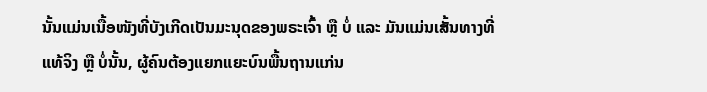ນັ້ນແມ່ນເນື້ອໜັງທີ່ບັງເກີດເປັນມະນຸດຂອງພຣະເຈົ້າ ຫຼື ບໍ່ ແລະ ມັນແມ່ນເສັ້ນທາງທີ່ແທ້ຈິງ ຫຼື ບໍ່ນັ້ນ, ຜູ້ຄົນຕ້ອງແຍກແຍະບົນພື້ນຖານແກ່ນ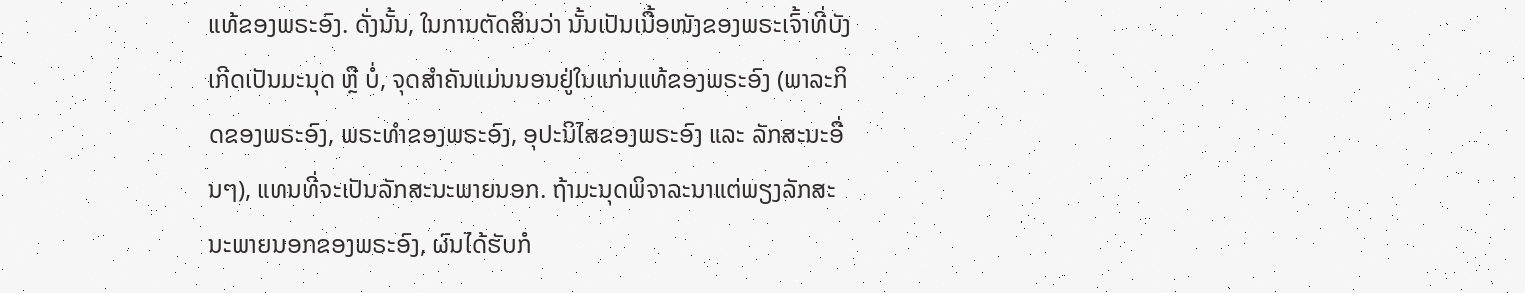ແທ້ຂອງພຣະອົງ. ດັ່ງນັ້ນ, ໃນການຕັດສິນວ່າ ນັ້ນເປັນເນື້ອໜັງຂອງພຣະເຈົ້າທີ່ບັງເກີດເປັນມະນຸດ ຫຼື ບໍ່, ຈຸດສໍາຄັນແມ່ນນອນຢູ່ໃນແກ່ນແທ້ຂອງພຣະອົງ (ພາລະກິດຂອງພຣະອົງ, ພຣະທໍາຂອງພຣະອົງ, ອຸປະນິໄສຂອງພຣະອົງ ແລະ ລັກສະນະອື່ນໆ), ແທນທີ່ຈະເປັນລັກສະນະພາຍນອກ. ຖ້າມະນຸດພິຈາລະນາແຕ່ພຽງລັກສະນະພາຍນອກຂອງພຣະອົງ, ຜົນໄດ້ຮັບກໍ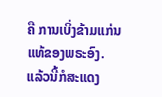ຄື ການເບິ່ງຂ້າມແກ່ນແທ້ຂອງພຣະອົງ. ແລ້ວນີ້ກໍສະແດງ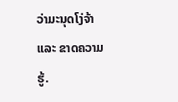ວ່າມະນຸດໂງ່ຈ້າ ແລະ ຂາດຄວາມຮູ້.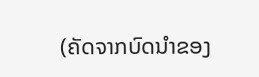(ຄັດຈາກບົດນໍາຂອງ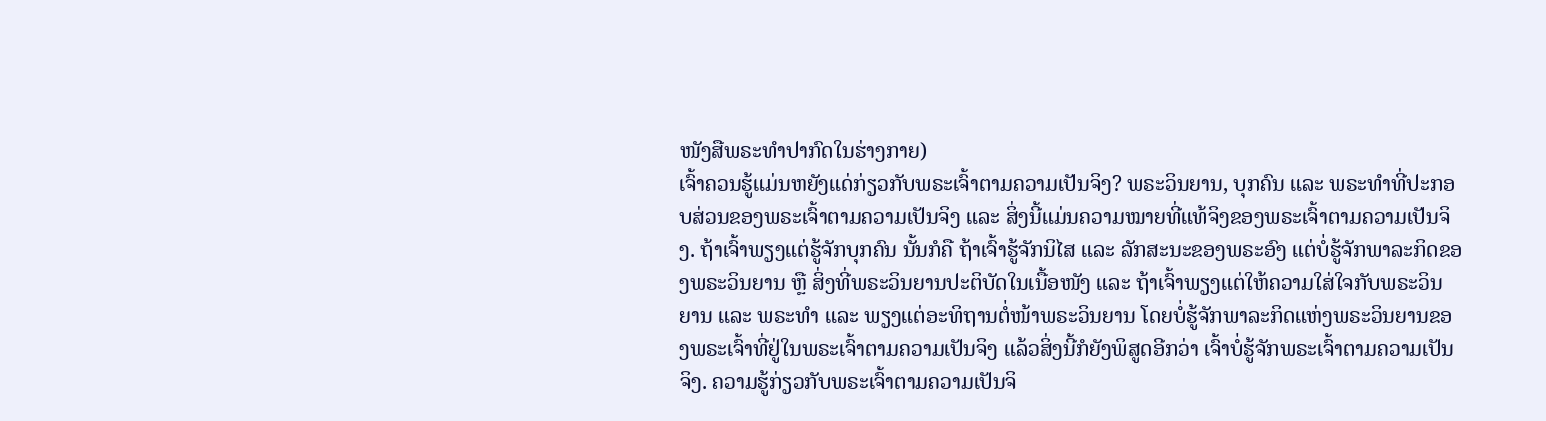ໜັງສືພຣະທຳປາກົດໃນຮ່າງກາຍ)
ເຈົ້າຄວນຮູ້ແມ່ນຫຍັງແດ່ກ່ຽວກັບພຣະເຈົ້າຕາມຄວາມເປັນຈິງ? ພຣະວິນຍານ, ບຸກຄົນ ແລະ ພຣະທຳທີ່ປະກອບສ່ວນຂອງພຣະເຈົ້າຕາມຄວາມເປັນຈິງ ແລະ ສິ່ງນີ້ແມ່ນຄວາມໝາຍທີ່ແທ້ຈິງຂອງພຣະເຈົ້າຕາມຄວາມເປັນຈິງ. ຖ້າເຈົ້າພຽງແຕ່ຮູ້ຈັກບຸກຄົນ ນັ້ນກໍຄື ຖ້າເຈົ້າຮູ້ຈັກນິໄສ ແລະ ລັກສະນະຂອງພຣະອົງ ແຕ່ບໍ່ຮູ້ຈັກພາລະກິດຂອງພຣະວິນຍານ ຫຼື ສິ່ງທີ່ພຣະວິນຍານປະຕິບັດໃນເນື້ອໜັງ ແລະ ຖ້າເຈົ້າພຽງແຕ່ໃຫ້ຄວາມໃສ່ໃຈກັບພຣະວິນຍານ ແລະ ພຣະທຳ ແລະ ພຽງແຕ່ອະທິຖານຕໍ່ໜ້າພຣະວິນຍານ ໂດຍບໍ່ຮູ້ຈັກພາລະກິດແຫ່ງພຣະວິນຍານຂອງພຣະເຈົ້າທີ່ຢູ່ໃນພຣະເຈົ້າຕາມຄວາມເປັນຈິງ ແລ້ວສິ່ງນີ້ກໍຍັງພິສູດອີກວ່າ ເຈົ້າບໍ່ຮູ້ຈັກພຣະເຈົ້າຕາມຄວາມເປັນຈິງ. ຄວາມຮູ້ກ່ຽວກັບພຣະເຈົ້າຕາມຄວາມເປັນຈິ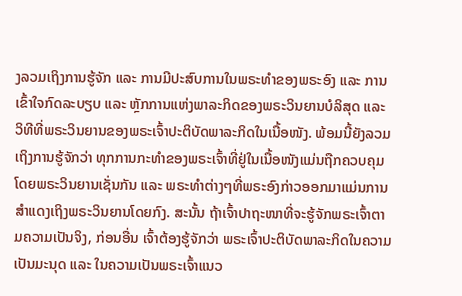ງລວມເຖິງການຮູ້ຈັກ ແລະ ການມີປະສົບການໃນພຣະທຳຂອງພຣະອົງ ແລະ ການເຂົ້າໃຈກົດລະບຽບ ແລະ ຫຼັກການແຫ່ງພາລະກິດຂອງພຣະວິນຍານບໍລິສຸດ ແລະ ວິທີທີ່ພຣະວິນຍານຂອງພຣະເຈົ້າປະຕິບັດພາລະກິດໃນເນື້ອໜັງ. ພ້ອມນີ້ຍັງລວມເຖິງການຮູ້ຈັກວ່າ ທຸກການກະທຳຂອງພຣະເຈົ້າທີ່ຢູ່ໃນເນື້ອໜັງແມ່ນຖືກຄວບຄຸມໂດຍພຣະວິນຍານເຊັ່ນກັນ ແລະ ພຣະທຳຕ່າງໆທີ່ພຣະອົງກ່າວອອກມາແມ່ນການສຳແດງເຖິງພຣະວິນຍານໂດຍກົງ. ສະນັ້ນ ຖ້າເຈົ້າປາຖະໜາທີ່ຈະຮູ້ຈັກພຣະເຈົ້າຕາມຄວາມເປັນຈິງ, ກ່ອນອື່ນ ເຈົ້າຕ້ອງຮູ້ຈັກວ່າ ພຣະເຈົ້າປະຕິບັດພາລະກິດໃນຄວາມເປັນມະນຸດ ແລະ ໃນຄວາມເປັນພຣະເຈົ້າແນວ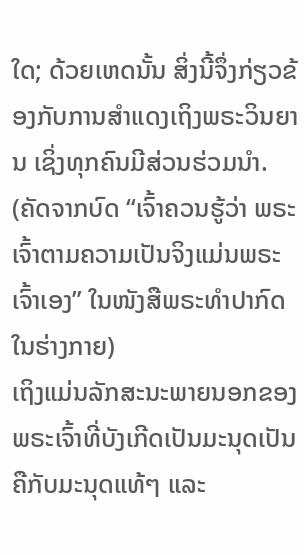ໃດ; ດ້ວຍເຫດນັ້ນ ສິ່ງນີ້ຈຶ່ງກ່ຽວຂ້ອງກັບການສຳແດງເຖິງພຣະວິນຍານ ເຊິ່ງທຸກຄົນມີສ່ວນຮ່ວມນໍາ.
(ຄັດຈາກບົດ “ເຈົ້າຄວນຮູ້ວ່າ ພຣະເຈົ້າຕາມຄວາມເປັນຈິງແມ່ນພຣະເຈົ້າເອງ” ໃນໜັງສືພຣະທໍາປາກົດໃນຮ່າງກາຍ)
ເຖິງແມ່ນລັກສະນະພາຍນອກຂອງພຣະເຈົ້າທີ່ບັງເກີດເປັນມະນຸດເປັນຄືກັບມະນຸດແທ້ໆ ແລະ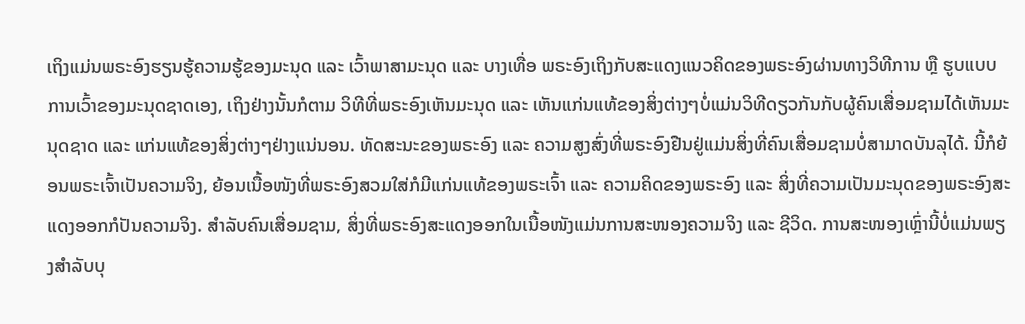ເຖິງແມ່ນພຣະອົງຮຽນຮູ້ຄວາມຮູ້ຂອງມະນຸດ ແລະ ເວົ້າພາສາມະນຸດ ແລະ ບາງເທື່ອ ພຣະອົງເຖິງກັບສະແດງແນວຄິດຂອງພຣະອົງຜ່ານທາງວິທີການ ຫຼື ຮູບແບບການເວົ້າຂອງມະນຸດຊາດເອງ, ເຖິງຢ່າງນັ້ນກໍຕາມ ວິທີທີ່ພຣະອົງເຫັນມະນຸດ ແລະ ເຫັນແກ່ນແທ້ຂອງສິ່ງຕ່າງໆບໍ່ແມ່ນວິທີດຽວກັນກັບຜູ້ຄົນເສື່ອມຊາມໄດ້ເຫັນມະນຸດຊາດ ແລະ ແກ່ນແທ້ຂອງສິ່ງຕ່າງໆຢ່າງແນ່ນອນ. ທັດສະນະຂອງພຣະອົງ ແລະ ຄວາມສູງສົ່ງທີ່ພຣະອົງຢືນຢູ່ແມ່ນສິ່ງທີ່ຄົນເສື່ອມຊາມບໍ່ສາມາດບັນລຸໄດ້. ນີ້ກໍຍ້ອນພຣະເຈົ້າເປັນຄວາມຈິງ, ຍ້ອນເນື້ອໜັງທີ່ພຣະອົງສວມໃສ່ກໍມີແກ່ນແທ້ຂອງພຣະເຈົ້າ ແລະ ຄວາມຄິດຂອງພຣະອົງ ແລະ ສິ່ງທີ່ຄວາມເປັນມະນຸດຂອງພຣະອົງສະແດງອອກກໍປັນຄວາມຈິງ. ສຳລັບຄົນເສື່ອມຊາມ, ສິ່ງທີ່ພຣະອົງສະແດງອອກໃນເນື້ອໜັງແມ່ນການສະໜອງຄວາມຈິງ ແລະ ຊີວິດ. ການສະໜອງເຫຼົ່ານີ້ບໍ່ແມ່ນພຽງສຳລັບບຸ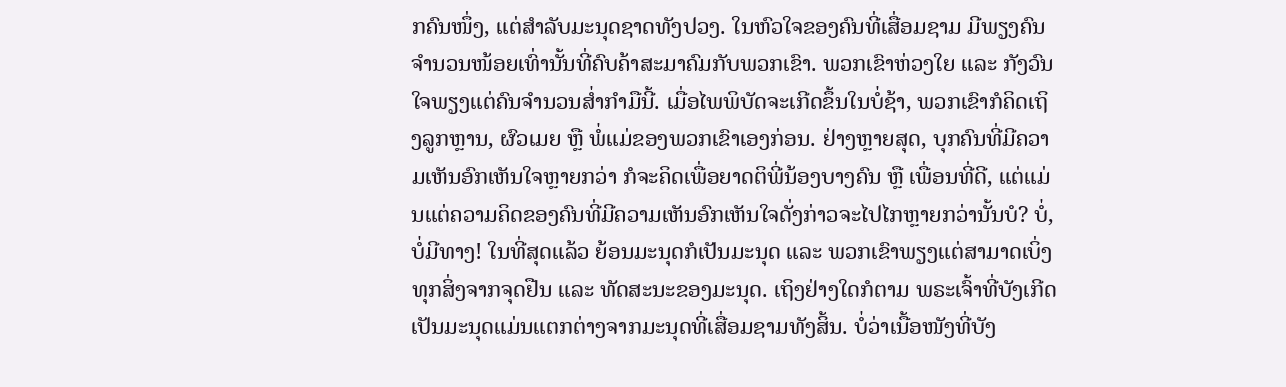ກຄົນໜຶ່ງ, ແຕ່ສຳລັບມະນຸດຊາດທັງປວງ. ໃນຫົວໃຈຂອງຄົນທີ່ເສື່ອມຊາມ ມີພຽງຄົນຈຳນວນໜ້ອຍເທົ່ານັ້ນທີ່ຄົບຄ້າສະມາຄົມກັບພວກເຂົາ. ພວກເຂົາຫ່ວງໃຍ ແລະ ກັງວົນໃຈພຽງແຕ່ຄົນຈຳນວນສໍ່າກຳມືນີ້. ເມື່ອໄພພິບັດຈະເກີດຂຶ້ນໃນບໍ່ຊ້າ, ພວກເຂົາກໍຄິດເຖິງລູກຫຼານ, ຜົວເມຍ ຫຼື ພໍ່ແມ່ຂອງພວກເຂົາເອງກ່ອນ. ຢ່າງຫຼາຍສຸດ, ບຸກຄົນທີ່ມີຄວາມເຫັນອົກເຫັນໃຈຫຼາຍກວ່າ ກໍຈະຄິດເພື່ອຍາດຕິພີ່ນ້ອງບາງຄົນ ຫຼື ເພື່ອນທີ່ດີ, ແຕ່ແມ່ນແຕ່ຄວາມຄິດຂອງຄົນທີ່ມີຄວາມເຫັນອົກເຫັນໃຈດັ່ງກ່າວຈະໄປໄກຫຼາຍກວ່ານັ້ນບໍ? ບໍ່, ບໍ່ມີທາງ! ໃນທີ່ສຸດແລ້ວ ຍ້ອນມະນຸດກໍເປັນມະນຸດ ແລະ ພວກເຂົາພຽງແຕ່ສາມາດເບິ່ງທຸກສິ່ງຈາກຈຸດຢືນ ແລະ ທັດສະນະຂອງມະນຸດ. ເຖິງຢ່າງໃດກໍຕາມ ພຣະເຈົ້າທີ່ບັງເກີດເປັນມະນຸດແມ່ນແຕກຕ່າງຈາກມະນຸດທີ່ເສື່ອມຊາມທັງສິ້ນ. ບໍ່ວ່າເນື້ອໜັງທີ່ບັງ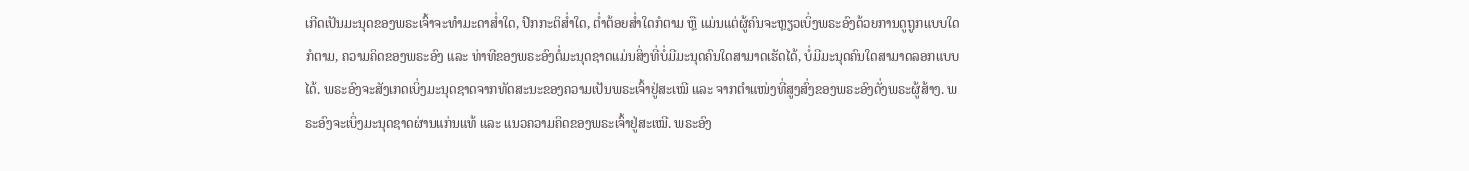ເກີດເປັນມະນຸດຂອງພຣະເຈົ້າຈະທຳມະດາສໍ່າໃດ, ປົກກະຕິສໍ່າໃດ, ຕໍ່າຕ້ອຍສໍ່າໃດກໍຕາມ ຫຼື ແມ່ນແຕ່ຜູ້ຄົນຈະຫຼຽວເບິ່ງພຣະອົງດ້ວຍການດູຖູກແບບໃດກໍຕາມ, ຄວາມຄິດຂອງພຣະອົງ ແລະ ທ່າທີຂອງພຣະອົງຕໍ່ມະນຸດຊາດແມ່ນສິ່ງທີ່ບໍ່ມີມະນຸດຄົນໃດສາມາດເຮັດໄດ້, ບໍ່ມີມະນຸດຄົນໃດສາມາດລອກແບບໄດ້. ພຣະອົງຈະສັງເກດເບິ່ງມະນຸດຊາດຈາກທັດສະນະຂອງຄວາມເປັນພຣະເຈົ້າຢູ່ສະເໝີ ແລະ ຈາກຕໍາແໜ່ງທີ່ສູງສົ່ງຂອງພຣະອົງດັ່ງພຣະຜູ້ສ້າງ. ພຣະອົງຈະເບິ່ງມະນຸດຊາດຜ່ານແກ່ນແທ້ ແລະ ແນວຄວາມຄິດຂອງພຣະເຈົ້າຢູ່ສະເໝີ. ພຣະອົງ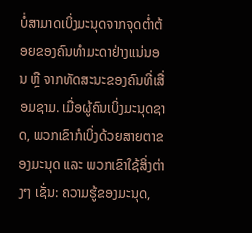ບໍ່ສາມາດເບິ່ງມະນຸດຈາກຈຸດຕໍ່າຕ້ອຍຂອງຄົນທຳມະດາຢ່າງແນ່ນອນ ຫຼື ຈາກທັດສະນະຂອງຄົນທີ່ເສື່ອມຊາມ. ເມື່ອຜູ້ຄົນເບິ່ງມະນຸດຊາດ, ພວກເຂົາກໍເບິ່ງດ້ວຍສາຍຕາຂອງມະນຸດ ແລະ ພວກເຂົາໃຊ້ສິ່ງຕ່າງໆ ເຊັ່ນ: ຄວາມຮູ້ຂອງມະນຸດ,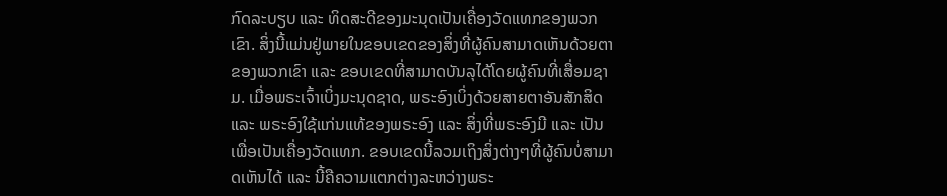ກົດລະບຽບ ແລະ ທິດສະດີຂອງມະນຸດເປັນເຄື່ອງວັດແທກຂອງພວກເຂົາ. ສິ່ງນີ້ແມ່ນຢູ່ພາຍໃນຂອບເຂດຂອງສິ່ງທີ່ຜູ້ຄົນສາມາດເຫັນດ້ວຍຕາຂອງພວກເຂົາ ແລະ ຂອບເຂດທີ່ສາມາດບັນລຸໄດ້ໂດຍຜູ້ຄົນທີ່ເສື່ອມຊາມ. ເມື່ອພຣະເຈົ້າເບິ່ງມະນຸດຊາດ, ພຣະອົງເບິ່ງດ້ວຍສາຍຕາອັນສັກສິດ ແລະ ພຣະອົງໃຊ້ແກ່ນແທ້ຂອງພຣະອົງ ແລະ ສິ່ງທີ່ພຣະອົງມີ ແລະ ເປັນ ເພື່ອເປັນເຄື່ອງວັດແທກ. ຂອບເຂດນີ້ລວມເຖິງສິ່ງຕ່າງໆທີ່ຜູ້ຄົນບໍ່ສາມາດເຫັນໄດ້ ແລະ ນີ້ຄືຄວາມແຕກຕ່າງລະຫວ່າງພຣະ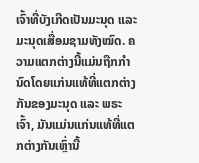ເຈົ້າທີ່ບັງເກີດເປັນມະນຸດ ແລະ ມະນຸດເສື່ອມຊາມທັງໝົດ. ຄວາມແຕກຕ່າງນີ້ແມ່ນຖືກກຳນົດໂດຍແກ່ນແທ້ທີ່ແຕກຕ່າງກັນຂອງມະນຸດ ແລະ ພຣະເຈົ້າ, ມັນແມ່ນແກ່ນແທ້ທີ່ແຕກຕ່າງກັນເຫຼົ່ານີ້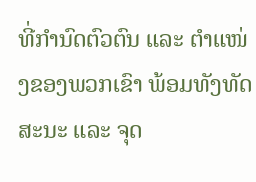ທີ່ກຳນົດຕົວຕົນ ແລະ ຕໍາແໜ່ງຂອງພວກເຂົາ ພ້ອມທັງທັດສະນະ ແລະ ຈຸດ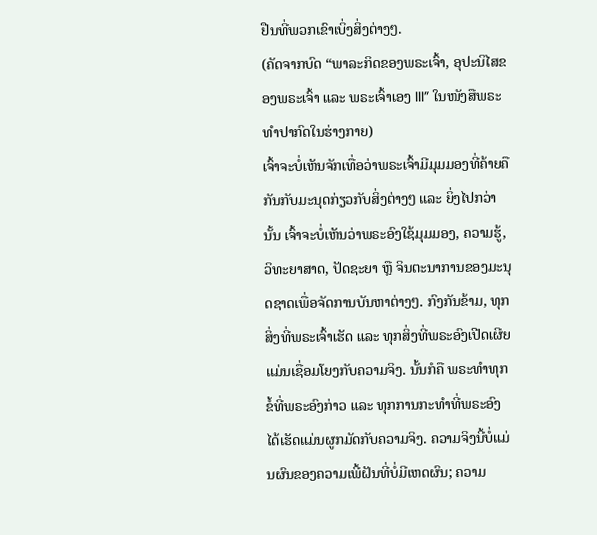ຢືນທີ່ພວກເຂົາເບິ່ງສິ່ງຕ່າງໆ.
(ຄັດຈາກບົດ “ພາລະກິດຂອງພຣະເຈົ້າ, ອຸປະນິໄສຂອງພຣະເຈົ້າ ແລະ ພຣະເຈົ້າເອງ III” ໃນໜັງສືພຣະທໍາປາກົດໃນຮ່າງກາຍ)
ເຈົ້າຈະບໍ່ເຫັນຈັກເທື່ອວ່າພຣະເຈົ້າມີມຸມມອງທີ່ຄ້າຍຄືກັນກັບມະນຸດກ່ຽວກັບສິ່ງຕ່າງໆ ແລະ ຍິ່ງໄປກວ່ານັ້ນ ເຈົ້າຈະບໍ່ເຫັນວ່າພຣະອົງໃຊ້ມຸມມອງ, ຄວາມຮູ້, ວິທະຍາສາດ, ປັດຊະຍາ ຫຼື ຈິນຕະນາການຂອງມະນຸດຊາດເພື່ອຈັດການບັນຫາຕ່າງໆ. ກົງກັນຂ້າມ, ທຸກສິ່ງທີ່ພຣະເຈົ້າເຮັດ ແລະ ທຸກສິ່ງທີ່ພຣະອົງເປີດເຜີຍແມ່ນເຊື່ອມໂຍງກັບຄວາມຈິງ. ນັ້ນກໍຄື ພຣະທຳທຸກຂໍ້ທີ່ພຣະອົງກ່າວ ແລະ ທຸກການກະທຳທີ່ພຣະອົງໄດ້ເຮັດແມ່ນຜູກມັດກັບຄວາມຈິງ. ຄວາມຈິງນີ້ບໍ່ແມ່ນຜົນຂອງຄວາມເພີ້ຝັນທີ່ບໍ່ມີເຫດຜົນ; ຄວາມ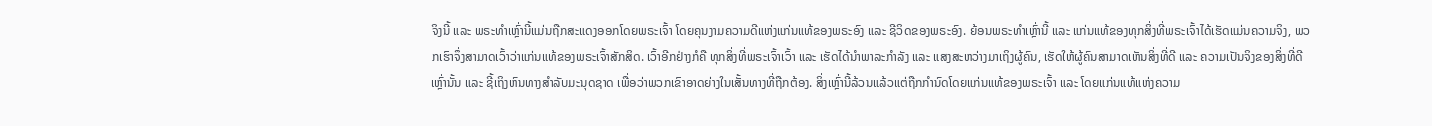ຈິງນີ້ ແລະ ພຣະທຳເຫຼົ່ານີ້ແມ່ນຖືກສະແດງອອກໂດຍພຣະເຈົ້າ ໂດຍຄຸນງາມຄວາມດີແຫ່ງແກ່ນແທ້ຂອງພຣະອົງ ແລະ ຊີວິດຂອງພຣະອົງ. ຍ້ອນພຣະທຳເຫຼົ່ານີ້ ແລະ ແກ່ນແທ້ຂອງທຸກສິ່ງທີ່ພຣະເຈົ້າໄດ້ເຮັດແມ່ນຄວາມຈິງ, ພວກເຮົາຈຶ່ງສາມາດເວົ້າວ່າແກ່ນແທ້ຂອງພຣະເຈົ້າສັກສິດ. ເວົ້າອີກຢ່າງກໍຄື ທຸກສິ່ງທີ່ພຣະເຈົ້າເວົ້າ ແລະ ເຮັດໄດ້ນໍາພາລະກຳລັງ ແລະ ແສງສະຫວ່າງມາເຖິງຜູ້ຄົນ, ເຮັດໃຫ້ຜູ້ຄົນສາມາດເຫັນສິ່ງທີ່ດີ ແລະ ຄວາມເປັນຈິງຂອງສິ່ງທີ່ດີເຫຼົ່ານັ້ນ ແລະ ຊີ້ເຖິງຫົນທາງສຳລັບມະນຸດຊາດ ເພື່ອວ່າພວກເຂົາອາດຍ່າງໃນເສັ້ນທາງທີ່ຖືກຕ້ອງ. ສິ່ງເຫຼົ່ານີ້ລ້ວນແລ້ວແຕ່ຖືກກຳນົດໂດຍແກ່ນແທ້ຂອງພຣະເຈົ້າ ແລະ ໂດຍແກ່ນແທ້ແຫ່ງຄວາມ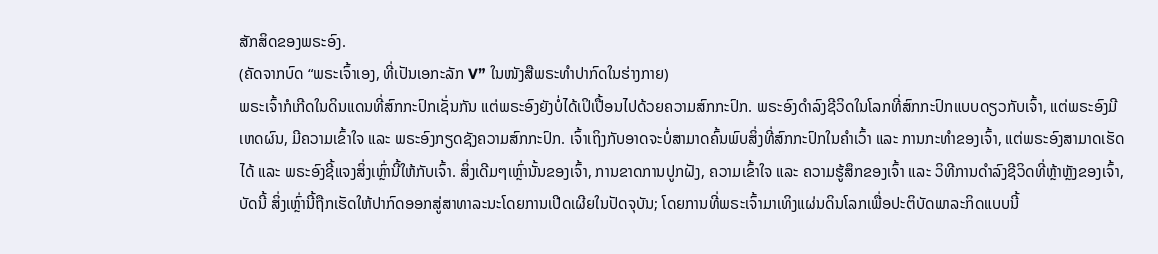ສັກສິດຂອງພຣະອົງ.
(ຄັດຈາກບົດ “ພຣະເຈົ້າເອງ, ທີ່ເປັນເອກະລັກ V” ໃນໜັງສືພຣະທໍາປາກົດໃນຮ່າງກາຍ)
ພຣະເຈົ້າກໍເກີດໃນດິນແດນທີ່ສົກກະປົກເຊັ່ນກັນ ແຕ່ພຣະອົງຍັງບໍ່ໄດ້ເປິເປື້ອນໄປດ້ວຍຄວາມສົກກະປົກ. ພຣະອົງດຳລົງຊີວິດໃນໂລກທີ່ສົກກະປົກແບບດຽວກັບເຈົ້າ, ແຕ່ພຣະອົງມີເຫດຜົນ, ມີຄວາມເຂົ້າໃຈ ແລະ ພຣະອົງກຽດຊັງຄວາມສົກກະປົກ. ເຈົ້າເຖິງກັບອາດຈະບໍ່ສາມາດຄົ້ນພົບສິ່ງທີ່ສົກກະປົກໃນຄຳເວົ້າ ແລະ ການກະທຳຂອງເຈົ້າ, ແຕ່ພຣະອົງສາມາດເຮັດໄດ້ ແລະ ພຣະອົງຊີ້ແຈງສິ່ງເຫຼົ່ານີ້ໃຫ້ກັບເຈົ້າ. ສິ່ງເດີມໆເຫຼົ່ານັ້ນຂອງເຈົ້າ, ການຂາດການປູກຝັງ, ຄວາມເຂົ້າໃຈ ແລະ ຄວາມຮູ້ສຶກຂອງເຈົ້າ ແລະ ວິທີການດຳລົງຊີວິດທີ່ຫຼ້າຫຼັງຂອງເຈົ້າ, ບັດນີ້ ສິ່ງເຫຼົ່ານີ້ຖືກເຮັດໃຫ້ປາກົດອອກສູ່ສາທາລະນະໂດຍການເປີດເຜີຍໃນປັດຈຸບັນ; ໂດຍການທີ່ພຣະເຈົ້າມາເທິງແຜ່ນດິນໂລກເພື່ອປະຕິບັດພາລະກິດແບບນີ້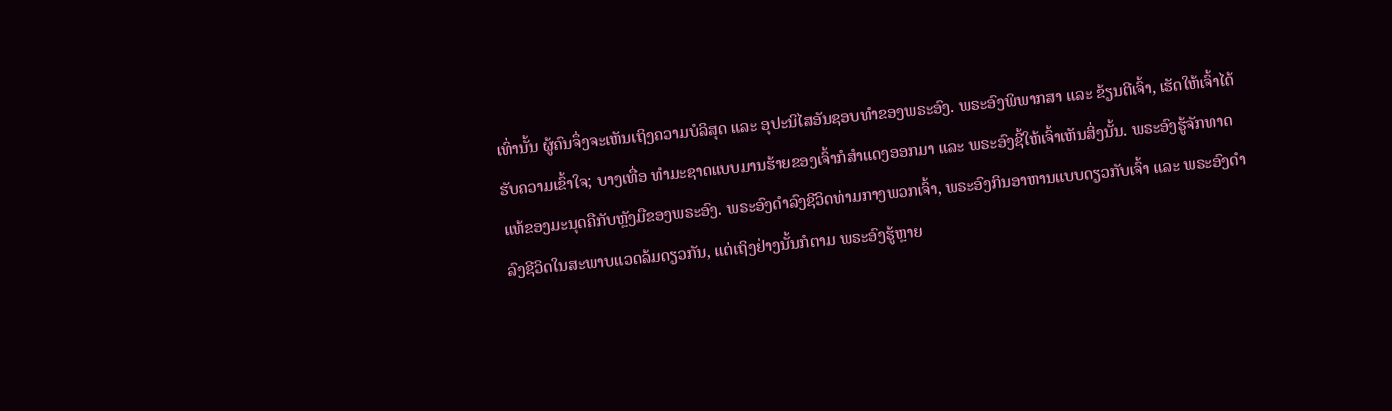ເທົ່ານັ້ນ ຜູ້ຄົນຈຶ່ງຈະເຫັນເຖິງຄວາມບໍລິສຸດ ແລະ ອຸປະນິໄສອັນຊອບທຳຂອງພຣະອົງ. ພຣະອົງພິພາກສາ ແລະ ຂ້ຽນຕີເຈົ້າ, ເຮັດໃຫ້ເຈົ້າໄດ້ຮັບຄວາມເຂົ້າໃຈ; ບາງເທື່ອ ທຳມະຊາດແບບມານຮ້າຍຂອງເຈົ້າກໍສຳແດງອອກມາ ແລະ ພຣະອົງຊີ້ໃຫ້ເຈົ້າເຫັນສິ່ງນັ້ນ. ພຣະອົງຮູ້ຈັກທາດແທ້ຂອງມະນຸດຄືກັບຫຼັງມືຂອງພຣະອົງ. ພຣະອົງດຳລົງຊີວິດທ່າມກາງພວກເຈົ້າ, ພຣະອົງກິນອາຫານແບບດຽວກັບເຈົ້າ ແລະ ພຣະອົງດຳລົງຊີວິດໃນສະພາບແວດລ້ມດຽວກັນ, ແຕ່ເຖິງຢ່າງນັ້ນກໍຕາມ ພຣະອົງຮູ້ຫຼາຍ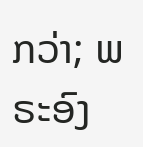ກວ່າ; ພຣະອົງ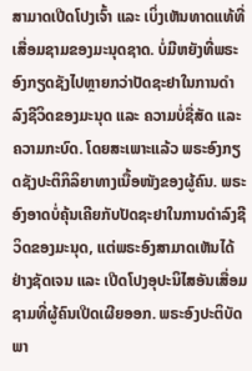ສາມາດເປີດໂປງເຈົ້າ ແລະ ເບິ່ງເຫັນທາດແທ້ທີ່ເສື່ອມຊາມຂອງມະນຸດຊາດ. ບໍ່ມີຫຍັງທີ່ພຣະອົງກຽດຊັງໄປຫຼາຍກວ່າປັດຊະຢາໃນການດຳລົງຊີວິດຂອງມະນຸດ ແລະ ຄວາມບໍ່ຊື່ສັດ ແລະ ຄວາມກະບົດ. ໂດຍສະເພາະແລ້ວ ພຣະອົງກຽດຊັງປະຕິກິລິຍາທາງເນື້ອໜັງຂອງຜູ້ຄົນ. ພຣະອົງອາດບໍ່ຄຸ້ນເຄີຍກັບປັດຊະຢາໃນການດຳລົງຊີວິດຂອງມະນຸດ, ແຕ່ພຣະອົງສາມາດເຫັນໄດ້ຢ່າງຊັດເຈນ ແລະ ເປີດໂປງອຸປະນິໄສອັນເສື່ອມຊາມທີ່ຜູ້ຄົນເປີດເຜີຍອອກ. ພຣະອົງປະຕິບັດພາ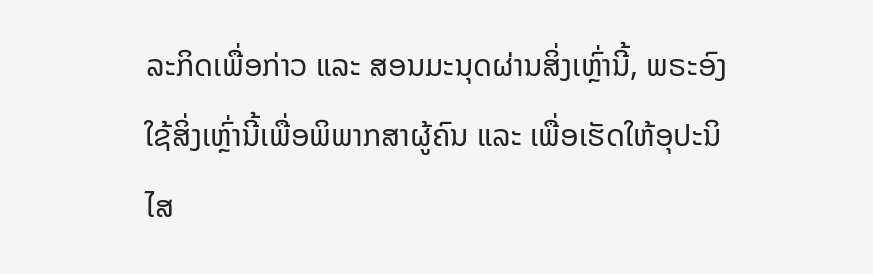ລະກິດເພື່ອກ່າວ ແລະ ສອນມະນຸດຜ່ານສິ່ງເຫຼົ່ານີ້, ພຣະອົງໃຊ້ສິ່ງເຫຼົ່ານີ້ເພື່ອພິພາກສາຜູ້ຄົນ ແລະ ເພື່ອເຮັດໃຫ້ອຸປະນິໄສ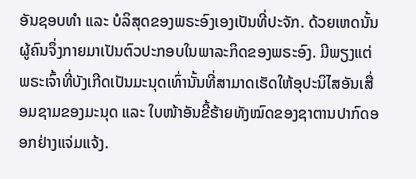ອັນຊອບທຳ ແລະ ບໍລິສຸດຂອງພຣະອົງເອງເປັນທີ່ປະຈັກ. ດ້ວຍເຫດນັ້ນ ຜູ້ຄົນຈຶ່ງກາຍມາເປັນຕົວປະກອບໃນພາລະກິດຂອງພຣະອົງ. ມີພຽງແຕ່ພຣະເຈົ້າທີ່ບັງເກີດເປັນມະນຸດເທົ່ານັ້ນທີ່ສາມາດເຮັດໃຫ້ອຸປະນິໄສອັນເສື່ອມຊາມຂອງມະນຸດ ແລະ ໃບໜ້າອັນຂີ້ຮ້າຍທັງໝົດຂອງຊາຕານປາກົດອອກຢ່າງແຈ່ມແຈ້ງ.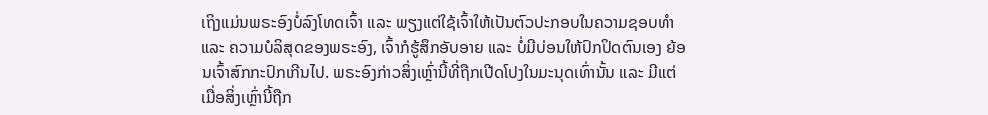ເຖິງແມ່ນພຣະອົງບໍ່ລົງໂທດເຈົ້າ ແລະ ພຽງແຕ່ໃຊ້ເຈົ້າໃຫ້ເປັນຕົວປະກອບໃນຄວາມຊອບທຳ ແລະ ຄວາມບໍລິສຸດຂອງພຣະອົງ, ເຈົ້າກໍຮູ້ສຶກອັບອາຍ ແລະ ບໍ່ມີບ່ອນໃຫ້ປົກປິດຕົນເອງ ຍ້ອນເຈົ້າສົກກະປົກເກີນໄປ. ພຣະອົງກ່າວສິ່ງເຫຼົ່ານີ້ທີ່ຖືກເປີດໂປງໃນມະນຸດເທົ່ານັ້ນ ແລະ ມີແຕ່ເມື່ອສິ່ງເຫຼົ່ານີ້ຖືກ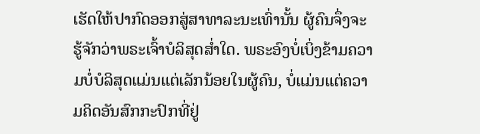ເຮັດໃຫ້ປາກົດອອກສູ່ສາທາລະນະເທົ່ານັ້ນ ຜູ້ຄົນຈຶ່ງຈະຮູ້ຈັກວ່າພຣະເຈົ້າບໍລິສຸດສໍ່າໃດ. ພຣະອົງບໍ່ເບິ່ງຂ້າມຄວາມບໍ່ບໍລິສຸດແມ່ນແຕ່ເລັກນ້ອຍໃນຜູ້ຄົນ, ບໍ່ແມ່ນແຕ່ຄວາມຄິດອັນສົກກະປົກທີ່ຢູ່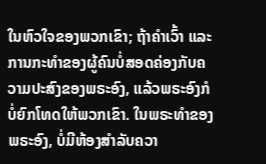ໃນຫົວໃຈຂອງພວກເຂົາ; ຖ້າຄຳເວົ້າ ແລະ ການກະທຳຂອງຜູ້ຄົນບໍ່ສອດຄ່ອງກັບຄວາມປະສົງຂອງພຣະອົງ, ແລ້ວພຣະອົງກໍບໍ່ຍົກໂທດໃຫ້ພວກເຂົາ. ໃນພຣະທຳຂອງພຣະອົງ, ບໍ່ມີຫ້ອງສຳລັບຄວາ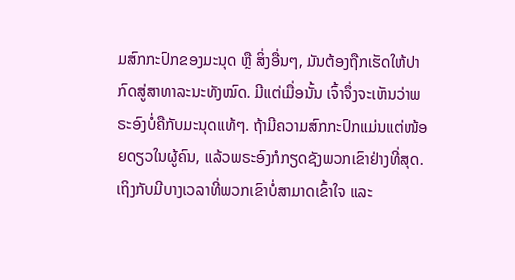ມສົກກະປົກຂອງມະນຸດ ຫຼື ສິ່ງອື່ນໆ, ມັນຕ້ອງຖືກເຮັດໃຫ້ປາກົດສູ່ສາທາລະນະທັງໝົດ. ມີແຕ່ເມື່ອນັ້ນ ເຈົ້າຈຶ່ງຈະເຫັນວ່າພຣະອົງບໍ່ຄືກັບມະນຸດແທ້ໆ. ຖ້າມີຄວາມສົກກະປົກແມ່ນແຕ່ໜ້ອຍດຽວໃນຜູ້ຄົນ, ແລ້ວພຣະອົງກໍກຽດຊັງພວກເຂົາຢ່າງທີ່ສຸດ. ເຖິງກັບມີບາງເວລາທີ່ພວກເຂົາບໍ່ສາມາດເຂົ້າໃຈ ແລະ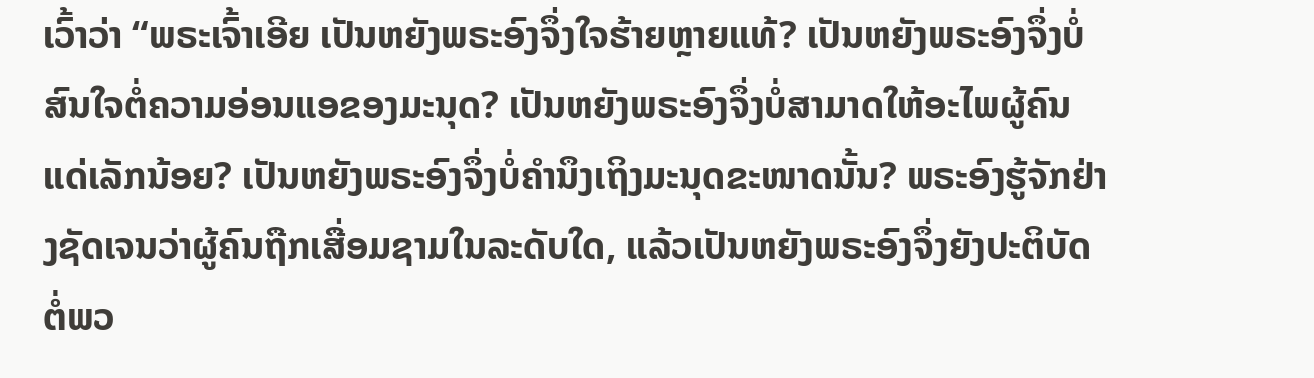ເວົ້າວ່າ “ພຣະເຈົ້າເອີຍ ເປັນຫຍັງພຣະອົງຈຶ່ງໃຈຮ້າຍຫຼາຍແທ້? ເປັນຫຍັງພຣະອົງຈຶ່ງບໍ່ສົນໃຈຕໍ່ຄວາມອ່ອນແອຂອງມະນຸດ? ເປັນຫຍັງພຣະອົງຈຶ່ງບໍ່ສາມາດໃຫ້ອະໄພຜູ້ຄົນແດ່ເລັກນ້ອຍ? ເປັນຫຍັງພຣະອົງຈຶ່ງບໍ່ຄຳນຶງເຖິງມະນຸດຂະໜາດນັ້ນ? ພຣະອົງຮູ້ຈັກຢ່າງຊັດເຈນວ່າຜູ້ຄົນຖືກເສື່ອມຊາມໃນລະດັບໃດ, ແລ້ວເປັນຫຍັງພຣະອົງຈຶ່ງຍັງປະຕິບັດຕໍ່ພວ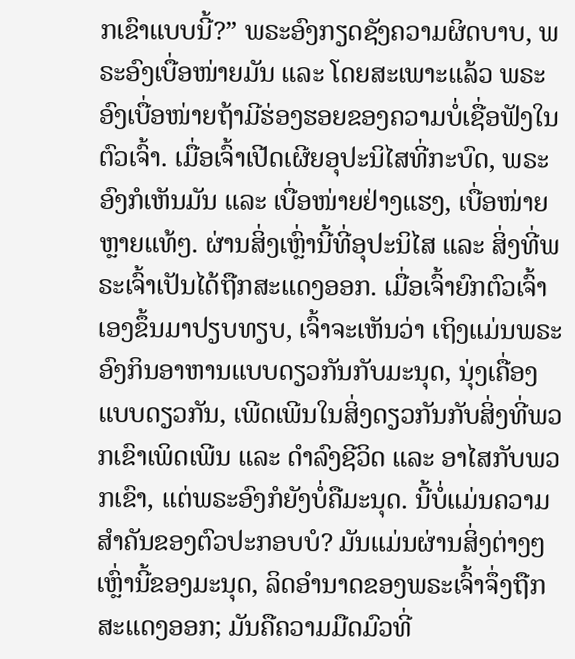ກເຂົາແບບນີ້?” ພຣະອົງກຽດຊັງຄວາມຜິດບາບ, ພຣະອົງເບື່ອໜ່າຍມັນ ແລະ ໂດຍສະເພາະແລ້ວ ພຣະອົງເບື່ອໜ່າຍຖ້າມີຮ່ອງຮອຍຂອງຄວາມບໍ່ເຊື່ອຟັງໃນຕົວເຈົ້າ. ເມື່ອເຈົ້າເປີດເຜີຍອຸປະນິໄສທີ່ກະບົດ, ພຣະອົງກໍເຫັນມັນ ແລະ ເບື່ອໜ່າຍຢ່າງແຮງ, ເບື່ອໜ່າຍຫຼາຍແທ້ໆ. ຜ່ານສິ່ງເຫຼົ່ານີ້ທີ່ອຸປະນິໄສ ແລະ ສິ່ງທີ່ພຣະເຈົ້າເປັນໄດ້ຖືກສະແດງອອກ. ເມື່ອເຈົ້າຍົກຕົວເຈົ້າເອງຂຶ້ນມາປຽບທຽບ, ເຈົ້າຈະເຫັນວ່າ ເຖິງແມ່ນພຣະອົງກິນອາຫານແບບດຽວກັນກັບມະນຸດ, ນຸ່ງເຄື່ອງແບບດຽວກັນ, ເພີດເພີນໃນສິ່ງດຽວກັນກັບສິ່ງທີ່ພວກເຂົາເພິດເພີນ ແລະ ດຳລົງຊີວິດ ແລະ ອາໄສກັບພວກເຂົາ, ແຕ່ພຣະອົງກໍຍັງບໍ່ຄືມະນຸດ. ນີ້ບໍ່ແມ່ນຄວາມສຳຄັນຂອງຕົວປະກອບບໍ? ມັນແມ່ນຜ່ານສິ່ງຕ່າງໆເຫຼົ່ານີ້ຂອງມະນຸດ, ລິດອຳນາດຂອງພຣະເຈົ້າຈຶ່ງຖືກສະແດງອອກ; ມັນຄືຄວາມມືດມົວທີ່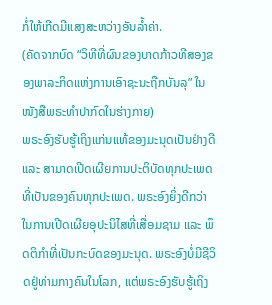ກໍ່ໃຫ້ເກີດມີແສງສະຫວ່າງອັນລໍ້າຄ່າ.
(ຄັດຈາກບົດ “ວິທີທີ່ຜົນຂອງບາດກ້າວທີສອງຂອງພາລະກິດແຫ່ງການເອົາຊະນະຖືກບັນລຸ” ໃນໜັງສືພຣະທໍາປາກົດໃນຮ່າງກາຍ)
ພຣະອົງຮັບຮູ້ເຖິງແກ່ນແທ້ຂອງມະນຸດເປັນຢ່າງດີ ແລະ ສາມາດເປີດເຜີຍການປະຕິບັດທຸກປະເພດທີ່ເປັນຂອງຄົນທຸກປະເພດ. ພຣະອົງຍິ່ງດີກວ່າໃນການເປີດເຜີຍອຸປະນິໄສທີ່ເສື່ອມຊາມ ແລະ ພຶດຕິກຳທີ່ເປັນກະບົດຂອງມະນຸດ. ພຣະອົງບໍ່ມີຊີວິດຢູ່ທ່າມກາງຄົນໃນໂລກ, ແຕ່ພຣະອົງຮັບຮູ້ເຖິງ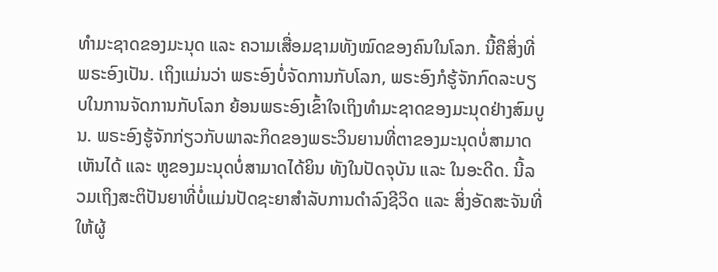ທຳມະຊາດຂອງມະນຸດ ແລະ ຄວາມເສື່ອມຊາມທັງໝົດຂອງຄົນໃນໂລກ. ນີ້ຄືສິ່ງທີ່ພຣະອົງເປັນ. ເຖິງແມ່ນວ່າ ພຣະອົງບໍ່ຈັດການກັບໂລກ, ພຣະອົງກໍຮູ້ຈັກກົດລະບຽບໃນການຈັດການກັບໂລກ ຍ້ອນພຣະອົງເຂົ້າໃຈເຖິງທຳມະຊາດຂອງມະນຸດຢ່າງສົມບູນ. ພຣະອົງຮູ້ຈັກກ່ຽວກັບພາລະກິດຂອງພຣະວິນຍານທີ່ຕາຂອງມະນຸດບໍ່ສາມາດເຫັນໄດ້ ແລະ ຫູຂອງມະນຸດບໍ່ສາມາດໄດ້ຍິນ ທັງໃນປັດຈຸບັນ ແລະ ໃນອະດີດ. ນີ້ລວມເຖິງສະຕິປັນຍາທີ່ບໍ່ແມ່ນປັດຊະຍາສຳລັບການດຳລົງຊີວິດ ແລະ ສິ່ງອັດສະຈັນທີ່ໃຫ້ຜູ້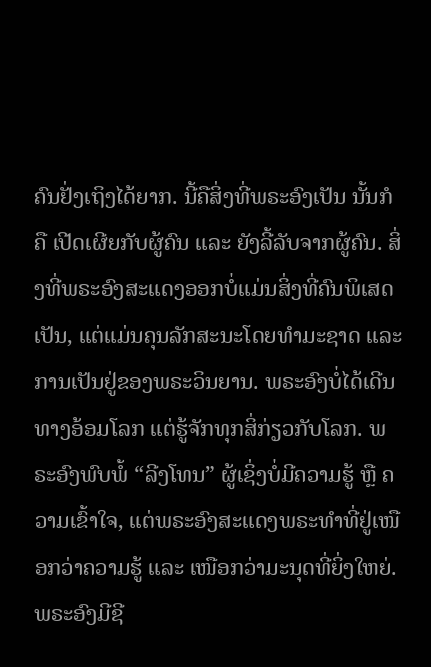ຄົນຢັ່ງເຖິງໄດ້ຍາກ. ນີ້ຄືສິ່ງທີ່ພຣະອົງເປັນ ນັ້ນກໍຄື ເປີດເຜີຍກັບຜູ້ຄົນ ແລະ ຍັງລີ້ລັບຈາກຜູ້ຄົນ. ສິ່ງທີ່ພຣະອົງສະແດງອອກບໍ່ແມ່ນສິ່ງທີ່ຄົນພິເສດເປັນ, ແຕ່ແມ່ນຄຸນລັກສະນະໂດຍທຳມະຊາດ ແລະ ການເປັນຢູ່ຂອງພຣະວິນຍານ. ພຣະອົງບໍ່ໄດ້ເດີນທາງອ້ອມໂລກ ແຕ່ຮູ້ຈັກທຸກສິ່ກ່ຽວກັບໂລກ. ພຣະອົງພົບພໍ້ “ລີງໂທນ” ຜູ້ເຊິ່ງບໍ່ມີຄວາມຮູ້ ຫຼື ຄວາມເຂົ້າໃຈ, ແຕ່ພຣະອົງສະແດງພຣະທຳທີ່ຢູ່ເໜືອກວ່າຄວາມຮູ້ ແລະ ເໜືອກວ່າມະນຸດທີ່ຍິ່ງໃຫຍ່. ພຣະອົງມີຊີ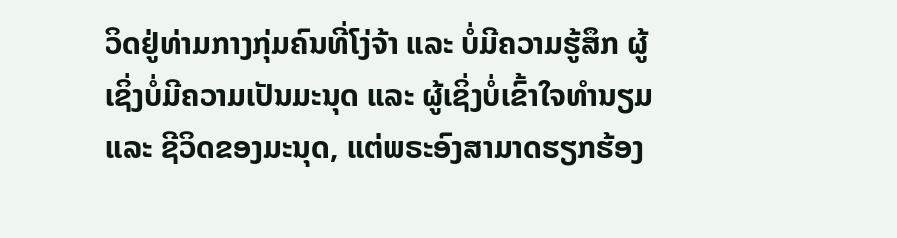ວິດຢູ່ທ່າມກາງກຸ່ມຄົນທີ່ໂງ່ຈ້າ ແລະ ບໍ່ມີຄວາມຮູ້ສຶກ ຜູ້ເຊິ່ງບໍ່ມີຄວາມເປັນມະນຸດ ແລະ ຜູ້ເຊິ່ງບໍ່ເຂົ້າໃຈທຳນຽມ ແລະ ຊີວິດຂອງມະນຸດ, ແຕ່ພຣະອົງສາມາດຮຽກຮ້ອງ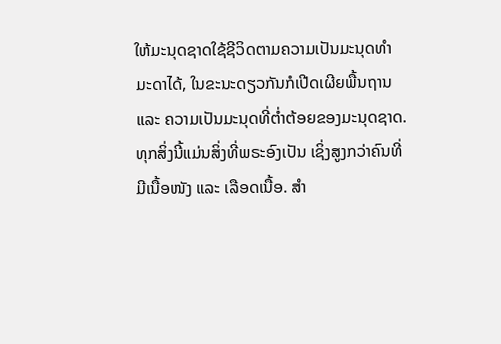ໃຫ້ມະນຸດຊາດໃຊ້ຊີວິດຕາມຄວາມເປັນມະນຸດທຳມະດາໄດ້, ໃນຂະນະດຽວກັນກໍເປີດເຜີຍພື້ນຖານ ແລະ ຄວາມເປັນມະນຸດທີ່ຕໍ່າຕ້ອຍຂອງມະນຸດຊາດ. ທຸກສິ່ງນີ້ແມ່ນສິ່ງທີ່ພຣະອົງເປັນ ເຊິ່ງສູງກວ່າຄົນທີ່ມີເນື້ອໜັງ ແລະ ເລືອດເນື້ອ. ສຳ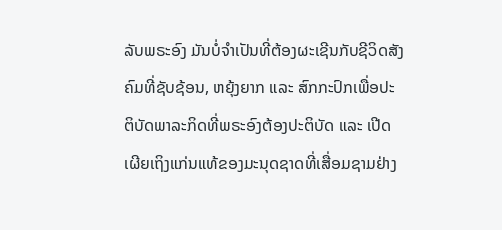ລັບພຣະອົງ ມັນບໍ່ຈຳເປັນທີ່ຕ້ອງຜະເຊີນກັບຊີວິດສັງຄົມທີ່ຊັບຊ້ອນ, ຫຍຸ້ງຍາກ ແລະ ສົກກະປົກເພື່ອປະຕິບັດພາລະກິດທີ່ພຣະອົງຕ້ອງປະຕິບັດ ແລະ ເປີດເຜີຍເຖິງແກ່ນແທ້ຂອງມະນຸດຊາດທີ່ເສື່ອມຊາມຢ່າງ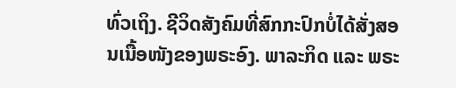ທົ່ວເຖິງ. ຊີວິດສັງຄົມທີ່ສົກກະປົກບໍ່ໄດ້ສັ່ງສອນເນື້ອໜັງຂອງພຣະອົງ. ພາລະກິດ ແລະ ພຣະ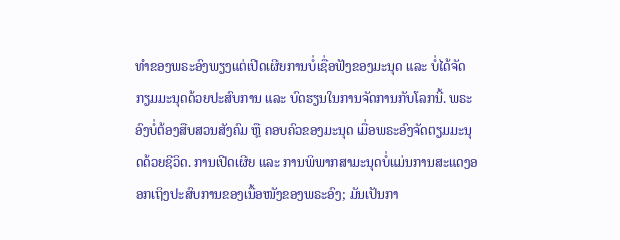ທຳຂອງພຣະອົງພຽງແຕ່ເປີດເຜີຍການບໍ່ເຊື່ອຟັງຂອງມະນຸດ ແລະ ບໍ່ໄດ້ຈັດກຽມມະນຸດດ້ວຍປະສົບການ ແລະ ບົດຮຽນໃນການຈັດການກັບໂລກນີ້. ພຣະອົງບໍ່ຕ້ອງສືບສວນສັງຄົມ ຫຼື ຄອບຄົວຂອງມະນຸດ ເມື່ອພຣະອົງຈັດຕຽມມະນຸດດ້ວຍຊີວິດ. ການເປີດເຜີຍ ແລະ ການພິພາກສາມະນຸດບໍ່ແມ່ນການສະແດງອອກເຖິງປະສົບການຂອງເນື້ອໜັງຂອງພຣະອົງ; ມັນເປັນກາ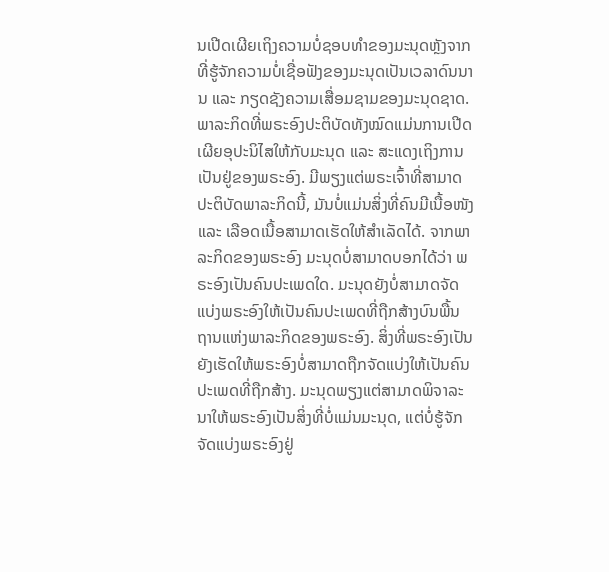ນເປີດເຜີຍເຖິງຄວາມບໍ່ຊອບທຳຂອງມະນຸດຫຼັງຈາກທີ່ຮູ້ຈັກຄວາມບໍ່ເຊື່ອຟັງຂອງມະນຸດເປັນເວລາດົນນານ ແລະ ກຽດຊັງຄວາມເສື່ອມຊາມຂອງມະນຸດຊາດ. ພາລະກິດທີ່ພຣະອົງປະຕິບັດທັງໝົດແມ່ນການເປີດເຜີຍອຸປະນິໄສໃຫ້ກັບມະນຸດ ແລະ ສະແດງເຖິງການເປັນຢູ່ຂອງພຣະອົງ. ມີພຽງແຕ່ພຣະເຈົ້າທີ່ສາມາດປະຕິບັດພາລະກິດນີ້, ມັນບໍ່ແມ່ນສິ່ງທີ່ຄົນມີເນື້ອໜັງ ແລະ ເລືອດເນື້ອສາມາດເຮັດໃຫ້ສຳເລັດໄດ້. ຈາກພາລະກິດຂອງພຣະອົງ ມະນຸດບໍ່ສາມາດບອກໄດ້ວ່າ ພຣະອົງເປັນຄົນປະເພດໃດ. ມະນຸດຍັງບໍ່ສາມາດຈັດແບ່ງພຣະອົງໃຫ້ເປັນຄົນປະເພດທີ່ຖືກສ້າງບົນພື້ນຖານແຫ່ງພາລະກິດຂອງພຣະອົງ. ສິ່ງທີ່ພຣະອົງເປັນຍັງເຮັດໃຫ້ພຣະອົງບໍ່ສາມາດຖືກຈັດແບ່ງໃຫ້ເປັນຄົນປະເພດທີ່ຖືກສ້າງ. ມະນຸດພຽງແຕ່ສາມາດພິຈາລະນາໃຫ້ພຣະອົງເປັນສິ່ງທີ່ບໍ່ແມ່ນມະນຸດ, ແຕ່ບໍ່ຮູ້ຈັກຈັດແບ່ງພຣະອົງຢູ່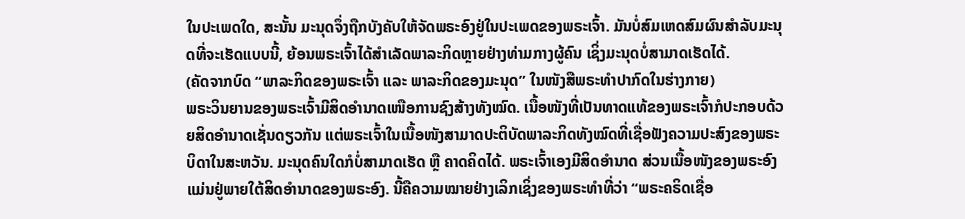ໃນປະເພດໃດ, ສະນັ້ນ ມະນຸດຈຶ່ງຖືກບັງຄັບໃຫ້ຈັດພຣະອົງຢູ່ໃນປະເພດຂອງພຣະເຈົ້າ. ມັນບໍ່ສົມເຫດສົມຜົນສຳລັບມະນຸດທີ່ຈະເຮັດແບບນີ້, ຍ້ອນພຣະເຈົ້າໄດ້ສຳເລັດພາລະກິດຫຼາຍຢ່າງທ່າມກາງຜູ້ຄົນ ເຊິ່ງມະນຸດບໍ່ສາມາດເຮັດໄດ້.
(ຄັດຈາກບົດ “ພາລະກິດຂອງພຣະເຈົ້າ ແລະ ພາລະກິດຂອງມະນຸດ” ໃນໜັງສືພຣະທໍາປາກົດໃນຮ່າງກາຍ)
ພຣະວິນຍານຂອງພຣະເຈົ້າມີສິດອຳນາດເໜືອການຊົງສ້າງທັງໝົດ. ເນື້ອໜັງທີ່ເປັນທາດແທ້ຂອງພຣະເຈົ້າກໍປະກອບດ້ວຍສິດອຳນາດເຊັ່ນດຽວກັນ ແຕ່ພຣະເຈົ້າໃນເນື້ອໜັງສາມາດປະຕິບັດພາລະກິດທັງໝົດທີ່ເຊື່ອຟັງຄວາມປະສົງຂອງພຣະບິດາໃນສະຫວັນ. ມະນຸດຄົນໃດກໍບໍ່ສາມາດເຮັດ ຫຼື ຄາດຄິດໄດ້. ພຣະເຈົ້າເອງມີສິດອຳນາດ ສ່ວນເນື້ອໜັງຂອງພຣະອົງແມ່ນຢູ່ພາຍໃຕ້ສິດອຳນາດຂອງພຣະອົງ. ນີ້ຄືຄວາມໝາຍຢ່າງເລິກເຊິ່ງຂອງພຣະທຳທີ່ວ່າ “ພຣະຄຣິດເຊື່ອ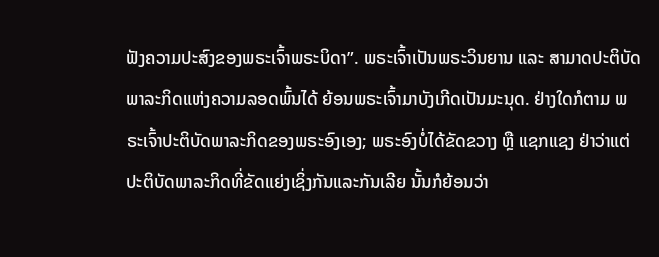ຟັງຄວາມປະສົງຂອງພຣະເຈົ້າພຣະບິດາ”. ພຣະເຈົ້າເປັນພຣະວິນຍານ ແລະ ສາມາດປະຕິບັດພາລະກິດແຫ່ງຄວາມລອດພົ້ນໄດ້ ຍ້ອນພຣະເຈົ້າມາບັງເກີດເປັນມະນຸດ. ຢ່າງໃດກໍຕາມ ພຣະເຈົ້າປະຕິບັດພາລະກິດຂອງພຣະອົງເອງ; ພຣະອົງບໍ່ໄດ້ຂັດຂວາງ ຫຼື ແຊກແຊງ ຢ່າວ່າແຕ່ປະຕິບັດພາລະກິດທີ່ຂັດແຍ່ງເຊິ່ງກັນແລະກັນເລີຍ ນັ້ນກໍຍ້ອນວ່າ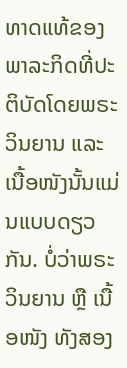ທາດແທ້ຂອງພາລະກິດທີ່ປະຕິບັດໂດຍພຣະວິນຍານ ແລະ ເນື້ອໜັງນັ້ນແມ່ນແບບດຽວກັນ. ບໍ່ວ່າພຣະວິນຍານ ຫຼື ເນື້ອໜັງ ທັງສອງ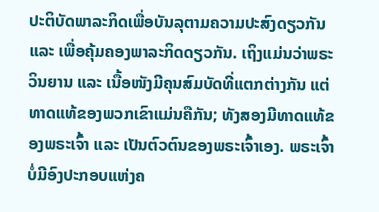ປະຕິບັດພາລະກິດເພື່ອບັນລຸຕາມຄວາມປະສົງດຽວກັນ ແລະ ເພື່ອຄຸ້ມຄອງພາລະກິດດຽວກັນ. ເຖິງແມ່ນວ່າພຣະວິນຍານ ແລະ ເນື້ອໜັງມີຄຸນສົມບັດທີ່ແຕກຕ່າງກັນ ແຕ່ທາດແທ້ຂອງພວກເຂົາແມ່ນຄືກັນ; ທັງສອງມີທາດແທ້ຂອງພຣະເຈົ້າ ແລະ ເປັນຕົວຕົນຂອງພຣະເຈົ້າເອງ. ພຣະເຈົ້າບໍ່ມີອົງປະກອບແຫ່ງຄ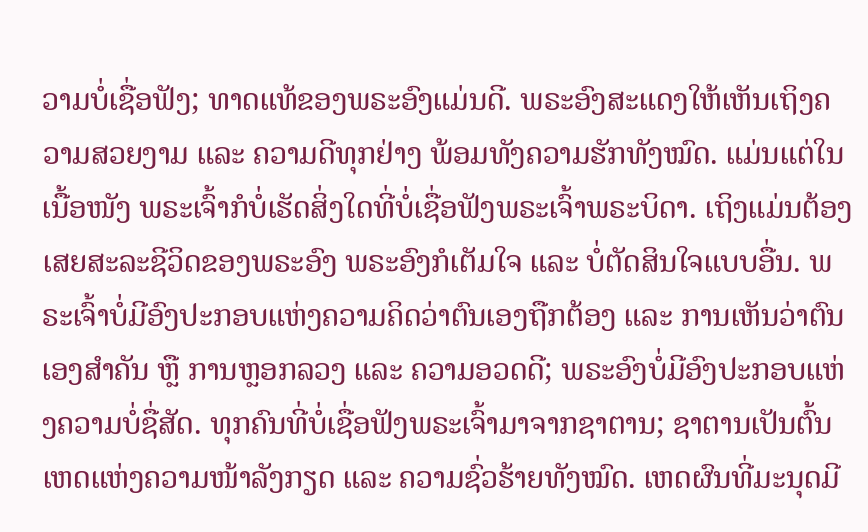ວາມບໍ່ເຊື່ອຟັງ; ທາດແທ້ຂອງພຣະອົງແມ່ນດີ. ພຣະອົງສະແດງໃຫ້ເຫັນເຖິງຄວາມສວຍງາມ ແລະ ຄວາມດີທຸກຢ່າງ ພ້ອມທັງຄວາມຮັກທັງໝົດ. ແມ່ນແຕ່ໃນເນື້ອໜັງ ພຣະເຈົ້າກໍບໍ່ເຮັດສິ່ງໃດທີ່ບໍ່ເຊື່ອຟັງພຣະເຈົ້າພຣະບິດາ. ເຖິງແມ່ນຕ້ອງເສຍສະລະຊີວິດຂອງພຣະອົງ ພຣະອົງກໍເຕັມໃຈ ແລະ ບໍ່ຕັດສິນໃຈແບບອື່ນ. ພຣະເຈົ້າບໍ່ມີອົງປະກອບແຫ່ງຄວາມຄິດວ່າຕົນເອງຖືກຕ້ອງ ແລະ ການເຫັນວ່າຕົນເອງສຳຄັນ ຫຼື ການຫຼອກລວງ ແລະ ຄວາມອວດດີ; ພຣະອົງບໍ່ມີອົງປະກອບແຫ່ງຄວາມບໍ່ຊື່ສັດ. ທຸກຄົນທີ່ບໍ່ເຊື່ອຟັງພຣະເຈົ້າມາຈາກຊາຕານ; ຊາຕານເປັນຕົ້ນເຫດແຫ່ງຄວາມໜ້າລັງກຽດ ແລະ ຄວາມຊົ່ວຮ້າຍທັງໝົດ. ເຫດຜົນທີ່ມະນຸດມີ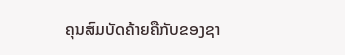ຄຸນສົມບັດຄ້າຍຄືກັບຂອງຊາ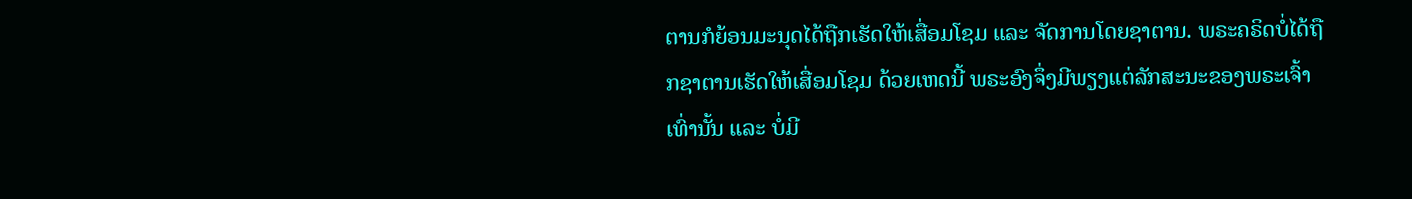ຕານກໍຍ້ອນມະນຸດໄດ້ຖືກເຮັດໃຫ້ເສື່ອມໂຊມ ແລະ ຈັດການໂດຍຊາຕານ. ພຣະຄຣິດບໍ່ໄດ້ຖືກຊາຕານເຮັດໃຫ້ເສື່ອມໂຊມ ດ້ວຍເຫດນີ້ ພຣະອົງຈຶ່ງມີພຽງແຕ່ລັກສະນະຂອງພຣະເຈົ້າເທົ່ານັ້ນ ແລະ ບໍ່ມີ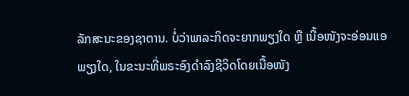ລັກສະນະຂອງຊາຕານ. ບໍ່ວ່າພາລະກິດຈະຍາກພຽງໃດ ຫຼື ເນື້ອໜັງຈະອ່ອນແອພຽງໃດ, ໃນຂະນະທີ່ພຣະອົງດຳລົງຊີວິດໂດຍເນື້ອໜັງ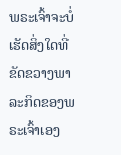ພຣະເຈົ້າຈະບໍ່ເຮັດສິ່ງໃດທີ່ຂັດຂວາງພາລະກິດຂອງພຣະເຈົ້າເອງ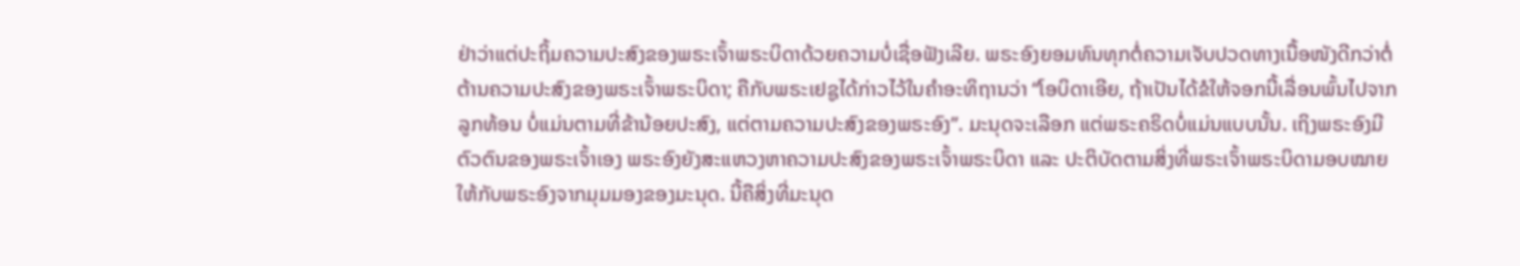ຢ່າວ່າແຕ່ປະຖິ້ມຄວາມປະສົງຂອງພຣະເຈົ້າພຣະບິດາດ້ວຍຄວາມບໍ່ເຊື່ອຟັງເລີຍ. ພຣະອົງຍອມທົນທຸກຕໍ່ຄວາມເຈັບປວດທາງເນື້ອໜັງດີກວ່າຕໍ່ຕ້ານຄວາມປະສົງຂອງພຣະເຈົ້າພຣະບິດາ; ຄືກັບພຣະເຢຊູໄດ້ກ່າວໄວ້ໃນຄຳອະທິຖານວ່າ “ໂອບິດາເອີຍ, ຖ້າເປັນໄດ້ຂໍໃຫ້ຈອກນີ້ເລື່ອນພົ້ນໄປຈາກລູກທ້ອນ ບໍ່ແມ່ນຕາມທີ່ຂ້ານ້ອຍປະສົງ, ແຕ່ຕາມຄວາມປະສົງຂອງພຣະອົງ”. ມະນຸດຈະເລືອກ ແຕ່ພຣະຄຣິດບໍ່ແມ່ນແບບນັ້ນ. ເຖິງພຣະອົງມີຕົວຕົນຂອງພຣະເຈົ້າເອງ ພຣະອົງຍັງສະແຫວງຫາຄວາມປະສົງຂອງພຣະເຈົ້າພຣະບິດາ ແລະ ປະຕິບັດຕາມສິ່ງທີ່ພຣະເຈົ້າພຣະບິດາມອບໝາຍໃຫ້ກັບພຣະອົງຈາກມຸມມອງຂອງມະນຸດ. ນີ້ຄືສິ່ງທີ່ມະນຸດ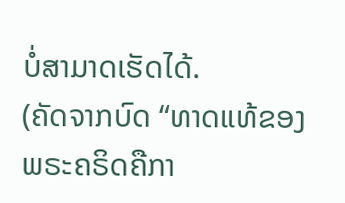ບໍ່ສາມາດເຮັດໄດ້.
(ຄັດຈາກບົດ “ທາດແທ້ຂອງພຣະຄຣິດຄືກາ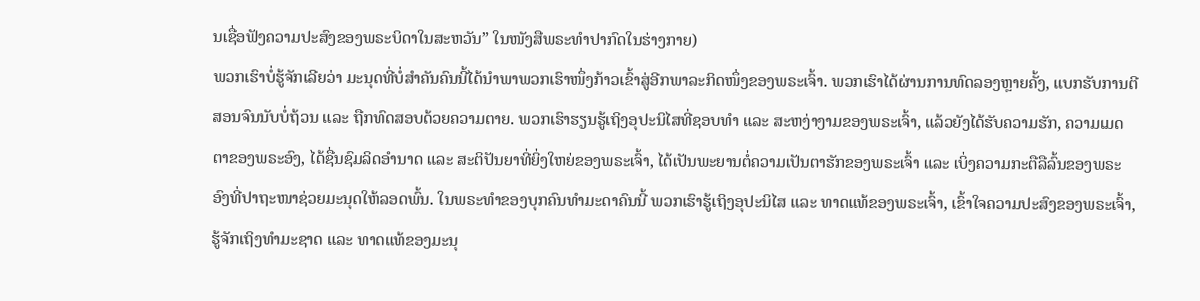ນເຊື່ອຟັງຄວາມປະສົງຂອງພຣະບິດາໃນສະຫວັນ” ໃນໜັງສືພຣະທໍາປາກົດໃນຮ່າງກາຍ)
ພວກເຮົາບໍ່ຮູ້ຈັກເລີຍວ່າ ມະນຸດທີ່ບໍ່ສຳຄັນຄົນນີ້ໄດ້ນໍາພາພວກເຮົາໜຶ່ງກ້າວເຂົ້າສູ່ອີກພາລະກິດໜຶ່ງຂອງພຣະເຈົ້າ. ພວກເຮົາໄດ້ຜ່ານການທົດລອງຫຼາຍຄັ້ງ, ແບກຮັບການຕີສອນຈົນນັບບໍ່ຖ້ວນ ແລະ ຖືກທົດສອບດ້ວຍຄວາມຕາຍ. ພວກເຮົາຮຽນຮູ້ເຖິງອຸປະນິໄສທີ່ຊອບທຳ ແລະ ສະຫງ່າງາມຂອງພຣະເຈົ້າ, ແລ້ວຍັງໄດ້ຮັບຄວາມຮັກ, ຄວາມເມດຕາຂອງພຣະອົງ, ໄດ້ຊື່ນຊົມລິດອຳນາດ ແລະ ສະຕິປັນຍາທີ່ຍິ່ງໃຫຍ່ຂອງພຣະເຈົ້າ, ໄດ້ເປັນພະຍານຕໍ່ຄວາມເປັນຕາຮັກຂອງພຣະເຈົ້າ ແລະ ເບິ່ງຄວາມກະຕືລືລົ້ນຂອງພຣະອົງທີ່ປາຖະໜາຊ່ວຍມະນຸດໃຫ້ລອດພົ້ນ. ໃນພຣະທຳຂອງບຸກຄົນທຳມະດາຄົນນີ້ ພວກເຮົາຮູ້ເຖິງອຸປະນິໄສ ແລະ ທາດແທ້ຂອງພຣະເຈົ້າ, ເຂົ້າໃຈຄວາມປະສົງຂອງພຣະເຈົ້າ, ຮູ້ຈັກເຖິງທຳມະຊາດ ແລະ ທາດແທ້ຂອງມະນຸ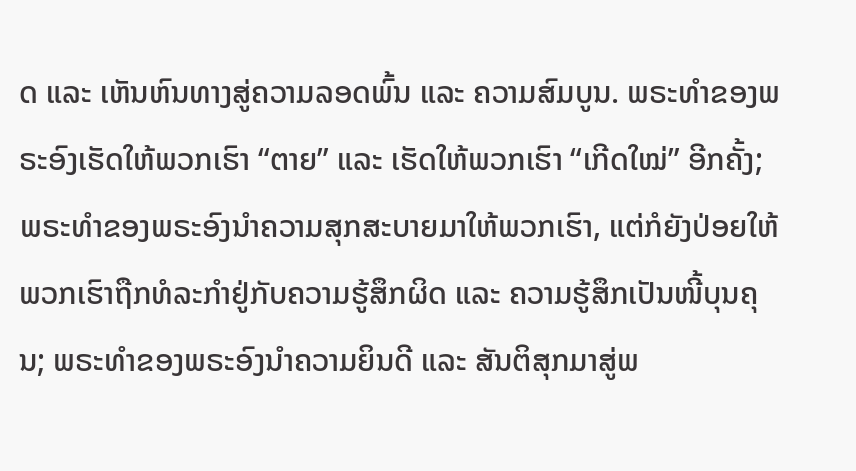ດ ແລະ ເຫັນຫົນທາງສູ່ຄວາມລອດພົ້ນ ແລະ ຄວາມສົມບູນ. ພຣະທຳຂອງພຣະອົງເຮັດໃຫ້ພວກເຮົາ “ຕາຍ” ແລະ ເຮັດໃຫ້ພວກເຮົາ “ເກີດໃໝ່” ອີກຄັ້ງ; ພຣະທຳຂອງພຣະອົງນໍາຄວາມສຸກສະບາຍມາໃຫ້ພວກເຮົາ, ແຕ່ກໍຍັງປ່ອຍໃຫ້ພວກເຮົາຖືກທໍລະກໍາຢູ່ກັບຄວາມຮູ້ສຶກຜິດ ແລະ ຄວາມຮູ້ສຶກເປັນໜີ້ບຸນຄຸນ; ພຣະທຳຂອງພຣະອົງນໍາຄວາມຍິນດີ ແລະ ສັນຕິສຸກມາສູ່ພ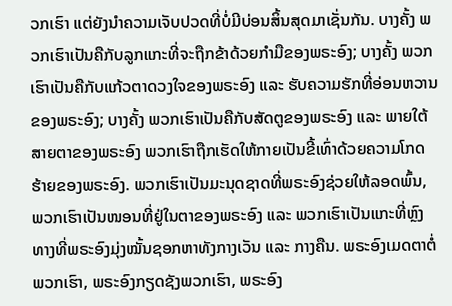ວກເຮົາ ແຕ່ຍັງນໍາຄວາມເຈັບປວດທີ່ບໍ່ມີບ່ອນສິ້ນສຸດມາເຊັ່ນກັນ. ບາງຄັ້ງ ພວກເຮົາເປັນຄືກັບລູກແກະທີ່ຈະຖືກຂ້າດ້ວຍກໍາມືຂອງພຣະອົງ; ບາງຄັ້ງ ພວກເຮົາເປັນຄືກັບແກ້ວຕາດວງໃຈຂອງພຣະອົງ ແລະ ຮັບຄວາມຮັກທີ່ອ່ອນຫວານຂອງພຣະອົງ; ບາງຄັ້ງ ພວກເຮົາເປັນຄືກັບສັດຕູຂອງພຣະອົງ ແລະ ພາຍໃຕ້ສາຍຕາຂອງພຣະອົງ ພວກເຮົາຖືກເຮັດໃຫ້ກາຍເປັນຂີ້ເທົ່າດ້ວຍຄວາມໂກດຮ້າຍຂອງພຣະອົງ. ພວກເຮົາເປັນມະນຸດຊາດທີ່ພຣະອົງຊ່ວຍໃຫ້ລອດພົ້ນ, ພວກເຮົາເປັນໜອນທີ່ຢູ່ໃນຕາຂອງພຣະອົງ ແລະ ພວກເຮົາເປັນແກະທີ່ຫຼົງທາງທີ່ພຣະອົງມຸ່ງໝັ້ນຊອກຫາທັງກາງເວັນ ແລະ ກາງຄືນ. ພຣະອົງເມດຕາຕໍ່ພວກເຮົາ, ພຣະອົງກຽດຊັງພວກເຮົາ, ພຣະອົງ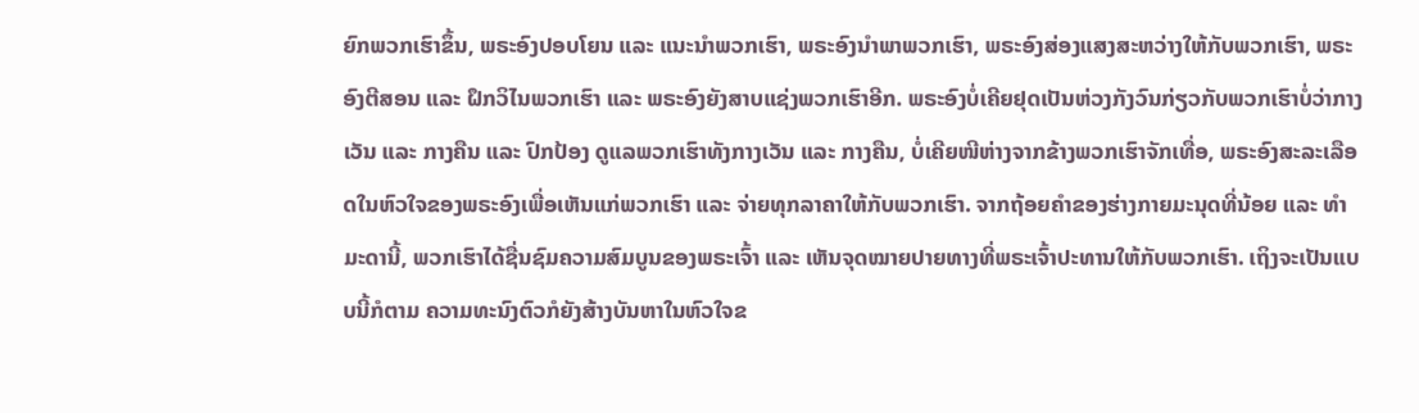ຍົກພວກເຮົາຂຶ້ນ, ພຣະອົງປອບໂຍນ ແລະ ແນະນໍາພວກເຮົາ, ພຣະອົງນໍາພາພວກເຮົາ, ພຣະອົງສ່ອງແສງສະຫວ່າງໃຫ້ກັບພວກເຮົາ, ພຣະອົງຕີສອນ ແລະ ຝຶກວິໄນພວກເຮົາ ແລະ ພຣະອົງຍັງສາບແຊ່ງພວກເຮົາອີກ. ພຣະອົງບໍ່ເຄີຍຢຸດເປັນຫ່ວງກັງວົນກ່ຽວກັບພວກເຮົາບໍ່ວ່າກາງເວັນ ແລະ ກາງຄືນ ແລະ ປົກປ້ອງ ດູແລພວກເຮົາທັງກາງເວັນ ແລະ ກາງຄືນ, ບໍ່ເຄີຍໜີຫ່າງຈາກຂ້າງພວກເຮົາຈັກເທື່ອ, ພຣະອົງສະລະເລືອດໃນຫົວໃຈຂອງພຣະອົງເພື່ອເຫັນແກ່ພວກເຮົາ ແລະ ຈ່າຍທຸກລາຄາໃຫ້ກັບພວກເຮົາ. ຈາກຖ້ອຍຄຳຂອງຮ່າງກາຍມະນຸດທີ່ນ້ອຍ ແລະ ທຳມະດານີ້, ພວກເຮົາໄດ້ຊື່ນຊົມຄວາມສົມບູນຂອງພຣະເຈົ້າ ແລະ ເຫັນຈຸດໝາຍປາຍທາງທີ່ພຣະເຈົ້າປະທານໃຫ້ກັບພວກເຮົາ. ເຖິງຈະເປັນແບບນີ້ກໍຕາມ ຄວາມທະນົງຕົວກໍຍັງສ້າງບັນຫາໃນຫົວໃຈຂ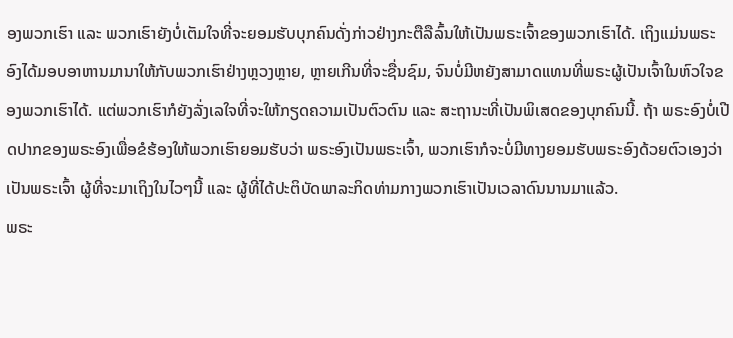ອງພວກເຮົາ ແລະ ພວກເຮົາຍັງບໍ່ເຕັມໃຈທີ່ຈະຍອມຮັບບຸກຄົນດັ່ງກ່າວຢ່າງກະຕືລືລົ້ນໃຫ້ເປັນພຣະເຈົ້າຂອງພວກເຮົາໄດ້. ເຖິງແມ່ນພຣະອົງໄດ້ມອບອາຫານມານາໃຫ້ກັບພວກເຮົາຢ່າງຫຼວງຫຼາຍ, ຫຼາຍເກີນທີ່ຈະຊື່ນຊົມ, ຈົນບໍ່ມີຫຍັງສາມາດແທນທີ່ພຣະຜູ້ເປັນເຈົ້າໃນຫົວໃຈຂອງພວກເຮົາໄດ້. ແຕ່ພວກເຮົາກໍຍັງລັ່ງເລໃຈທີ່ຈະໃຫ້ກຽດຄວາມເປັນຕົວຕົນ ແລະ ສະຖານະທີ່ເປັນພິເສດຂອງບຸກຄົນນີ້. ຖ້າ ພຣະອົງບໍ່ເປີດປາກຂອງພຣະອົງເພື່ອຂໍຮ້ອງໃຫ້ພວກເຮົາຍອມຮັບວ່າ ພຣະອົງເປັນພຣະເຈົ້າ, ພວກເຮົາກໍຈະບໍ່ມີທາງຍອມຮັບພຣະອົງດ້ວຍຕົວເອງວ່າເປັນພຣະເຈົ້າ ຜູ້ທີ່ຈະມາເຖິງໃນໄວໆນີ້ ແລະ ຜູ້ທີ່ໄດ້ປະຕິບັດພາລະກິດທ່າມກາງພວກເຮົາເປັນເວລາດົນນານມາແລ້ວ.
ພຣະ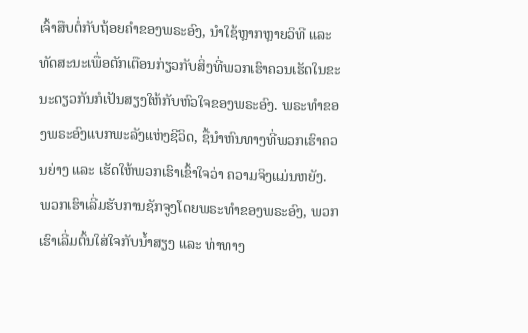ເຈົ້າສືບຕໍ່ກັບຖ້ອຍຄຳຂອງພຣະອົງ, ນໍາໃຊ້ຫຼາກຫຼາຍວິທີ ແລະ ທັດສະນະເພື່ອຕັກເຕືອນກ່ຽວກັບສິ່ງທີ່ພວກເຮົາຄວນເຮັດໃນຂະນະດຽວກັນກໍເປັນສຽງໃຫ້ກັບຫົວໃຈຂອງພຣະອົງ. ພຣະທຳຂອງພຣະອົງແບກພະລັງແຫ່ງຊີວິດ, ຊື້ນໍາຫົນທາງທີ່ພວກເຮົາຄວນຍ່າງ ແລະ ເຮັດໃຫ້ພວກເຮົາເຂົ້າໃຈວ່າ ຄວາມຈິງແມ່ນຫຍັງ. ພວກເຮົາເລີ່ມຮັບການຊັກຈູງໂດຍພຣະທຳຂອງພຣະອົງ, ພວກເຮົາເລີ່ມຕົ້ນໃສ່ໃຈກັບນໍ້າສຽງ ແລະ ທ່າທາງ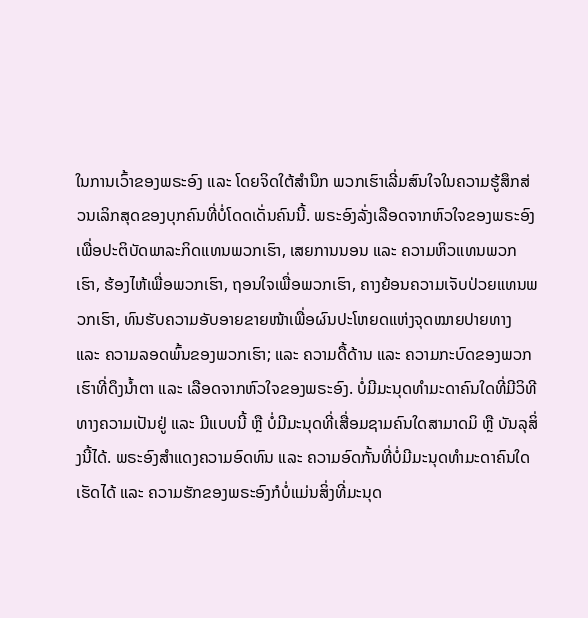ໃນການເວົ້າຂອງພຣະອົງ ແລະ ໂດຍຈິດໃຕ້ສຳນຶກ ພວກເຮົາເລີ່ມສົນໃຈໃນຄວາມຮູ້ສຶກສ່ວນເລິກສຸດຂອງບຸກຄົນທີ່ບໍ່ໂດດເດັ່ນຄົນນີ້. ພຣະອົງລັ່ງເລືອດຈາກຫົວໃຈຂອງພຣະອົງເພື່ອປະຕິບັດພາລະກິດແທນພວກເຮົາ, ເສຍການນອນ ແລະ ຄວາມຫິວແທນພວກເຮົາ, ຮ້ອງໄຫ້ເພື່ອພວກເຮົາ, ຖອນໃຈເພື່ອພວກເຮົາ, ຄາງຍ້ອນຄວາມເຈັບປ່ວຍແທນພວກເຮົາ, ທົນຮັບຄວາມອັບອາຍຂາຍໜ້າເພື່ອຜົນປະໂຫຍດແຫ່ງຈຸດໝາຍປາຍທາງ ແລະ ຄວາມລອດພົ້ນຂອງພວກເຮົາ; ແລະ ຄວາມດື້ດ້ານ ແລະ ຄວາມກະບົດຂອງພວກເຮົາທີ່ດຶງນໍ້າຕາ ແລະ ເລືອດຈາກຫົວໃຈຂອງພຣະອົງ. ບໍ່ມີມະນຸດທຳມະດາຄົນໃດທີ່ມີວິທີທາງຄວາມເປັນຢູ່ ແລະ ມີແບບນີ້ ຫຼື ບໍ່ມີມະນຸດທີ່ເສື່ອມຊາມຄົນໃດສາມາດມິ ຫຼື ບັນລຸສິ່ງນີ້ໄດ້. ພຣະອົງສຳແດງຄວາມອົດທົນ ແລະ ຄວາມອົດກັ້ນທີ່ບໍ່ມີມະນຸດທຳມະດາຄົນໃດເຮັດໄດ້ ແລະ ຄວາມຮັກຂອງພຣະອົງກໍບໍ່ແມ່ນສິ່ງທີ່ມະນຸດ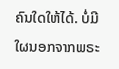ຄົນໃດໃຫ້ໄດ້. ບໍ່ມີໃຜນອກຈາກພຣະ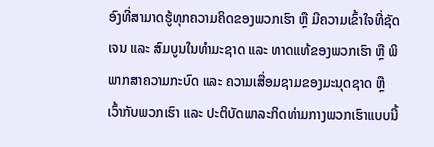ອົງທີ່ສາມາດຮູ້ທຸກຄວາມຄິດຂອງພວກເຮົາ ຫຼື ມີຄວາມເຂົ້າໃຈທີ່ຊັດເຈນ ແລະ ສົມບູນໃນທຳມະຊາດ ແລະ ທາດແທ້ຂອງພວກເຮົາ ຫຼື ພິພາກສາຄວາມກະບົດ ແລະ ຄວາມເສື່ອມຊາມຂອງມະນຸດຊາດ ຫຼື ເວົ້າກັບພວກເຮົາ ແລະ ປະຕິບັດພາລະກິດທ່າມກາງພວກເຮົາແບບນີ້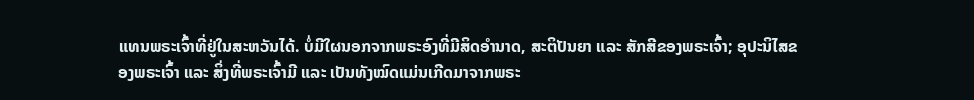ແທນພຣະເຈົ້າທີ່ຢູ່ໃນສະຫວັນໄດ້. ບໍ່ມີໃຜນອກຈາກພຣະອົງທີ່ມີສິດອຳນາດ, ສະຕິປັນຍາ ແລະ ສັກສີຂອງພຣະເຈົ້າ; ອຸປະນິໄສຂອງພຣະເຈົ້າ ແລະ ສິ່ງທີ່ພຣະເຈົ້າມີ ແລະ ເປັນທັງໝົດແມ່ນເກີດມາຈາກພຣະ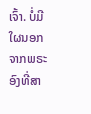ເຈົ້າ. ບໍ່ມີໃຜນອກຈາກພຣະອົງທີ່ສາ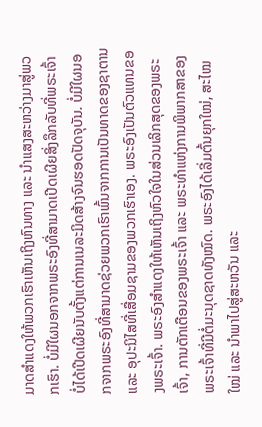ມາດສຳແດງໃຫ້ພວກເຮົາເຫັນເຖິງຫົນທາງ ແລະ ນໍາແສງສະຫວ່າງມາສູ່ພວກເຮົາ. ບໍ່ມີໃຜນອກຈາກພຣະອົງທີ່ສາມາດເປີດເຜີຍສິ່ງລຶກລັບທີ່ພຣະເຈົ້າບໍ່ໄດ້ເປີດເຜີຍນັບຕັ້ງແຕ່ການເນລະມິດສ້າງຈົນຮອດປັດຈຸບັນ. ບໍ່ມີໃຜນອກຈາກພຣະອົງທີ່ສາມາດຊ່ວຍພວກເຮົາພົ້ນຈາກການເປັນທາດຂອງຊາຕານ ແລະ ອຸປະນິໄສທີ່ເສື່ອມຊາມຂອງພວກເຮົາເອງ. ພຣະອົງເປັນຕົວແທນຂອງພຣະເຈົ້າ. ພຣະອົງສຳແດງໃຫ້ເຫັນເຖິງຫົວໃຈໃນສ່ວນເລິກສຸດຂອງພຣະເຈົ້າ, ການຕັກເຕືອນຂອງພຣະເຈົ້າ ແລະ ພຣະທຳແຫ່ງການພິພາກສາຂອງພຣະເຈົ້າທີ່ມີຕໍ່ມະນຸດຊາດທັງໝົດ. ພຣະອົງໄດ້ເລີ່ມຕົ້ນຍຸກໃໝ່, ສະໄໝໃໝ່ ແລະ ນໍາພາໄປສູ່ສະຫວັນ ແລະ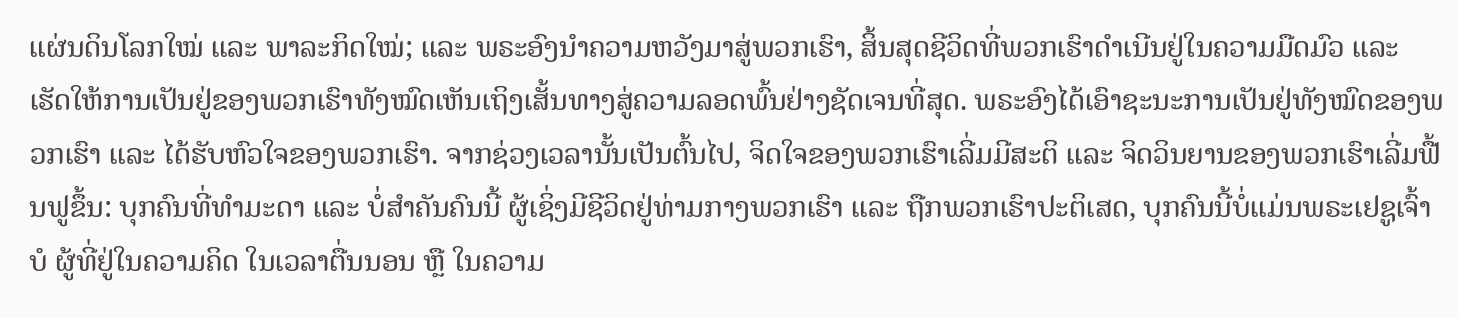ແຜ່ນດິນໂລກໃໝ່ ແລະ ພາລະກິດໃໝ່; ແລະ ພຣະອົງນໍາຄວາມຫວັງມາສູ່ພວກເຮົາ, ສິ້ນສຸດຊີວິດທີ່ພວກເຮົາດໍາເນີນຢູ່ໃນຄວາມມືດມົວ ແລະ ເຮັດໃຫ້ການເປັນຢູ່ຂອງພວກເຮົາທັງໝົດເຫັນເຖິງເສັ້ນທາງສູ່ຄວາມລອດພົ້ນຢ່າງຊັດເຈນທີ່ສຸດ. ພຣະອົງໄດ້ເອົາຊະນະການເປັນຢູ່ທັງໝົດຂອງພວກເຮົາ ແລະ ໄດ້ຮັບຫົວໃຈຂອງພວກເຮົາ. ຈາກຊ່ວງເວລານັ້ນເປັນຕົ້ນໄປ, ຈິດໃຈຂອງພວກເຮົາເລີ່ມມີສະຕິ ແລະ ຈິດວິນຍານຂອງພວກເຮົາເລີ່ມຟື້ນຟູຂຶ້ນ: ບຸກຄົນທີ່ທຳມະດາ ແລະ ບໍ່ສຳຄັນຄົນນີ້ ຜູ້ເຊິ່ງມີຊີວິດຢູ່ທ່າມກາງພວກເຮົາ ແລະ ຖືກພວກເຮົາປະຕິເສດ, ບຸກຄົນນີ້ບໍ່ແມ່ນພຣະເຢຊູເຈົ້າບໍ ຜູ້ທີ່ຢູ່ໃນຄວາມຄິດ ໃນເວລາຕື່ນນອນ ຫຼື ໃນຄວາມ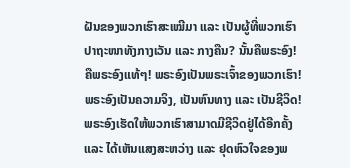ຝັນຂອງພວກເຮົາສະເໝີມາ ແລະ ເປັນຜູ້ທີ່ພວກເຮົາປາຖະໜາທັງກາງເວັນ ແລະ ກາງຄືນ? ນັ້ນຄືພຣະອົງ! ຄືພຣະອົງແທ້ໆ! ພຣະອົງເປັນພຣະເຈົ້າຂອງພວກເຮົາ! ພຣະອົງເປັນຄວາມຈິງ, ເປັນຫົນທາງ ແລະ ເປັນຊີວິດ! ພຣະອົງເຮັດໃຫ້ພວກເຮົາສາມາດມີຊີວິດຢູ່ໄດ້ອີກຄັ້ງ ແລະ ໄດ້ເຫັນແສງສະຫວ່າງ ແລະ ຢຸດຫົວໃຈຂອງພ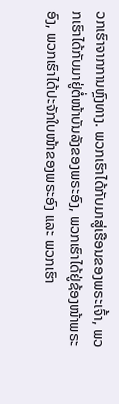ວກເຮົາຈາກການຫຼົງທາງ. ພວກເຮົາໄດ້ກັບມາສູ່ເຮືອນຂອງພຣະເຈົ້າ, ພວກເຮົາໄດ້ກັບມາຢູ່ຕໍ່ໜ້າບັນລັງຂອງພຣະອົງ, ພວກເຮົາໄດ້ຢູ່ຊ້ອງໜ້າພຣະອົງ, ພວກເຮົາໄດ້ປະຈັກໃບໜ້າຂອງພຣະອົງ ແລະ ພວກເຮົາ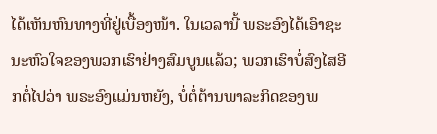ໄດ້ເຫັນຫົນທາງທີ່ຢູ່ເບື້ອງໜ້າ. ໃນເວລານີ້ ພຣະອົງໄດ້ເອົາຊະນະຫົວໃຈຂອງພວກເຮົາຢ່າງສົມບູນແລ້ວ; ພວກເຮົາບໍ່ສົງໄສອີກຕໍ່ໄປວ່າ ພຣະອົງແມ່ນຫຍັງ, ບໍ່ຕໍ່ຕ້ານພາລະກິດຂອງພ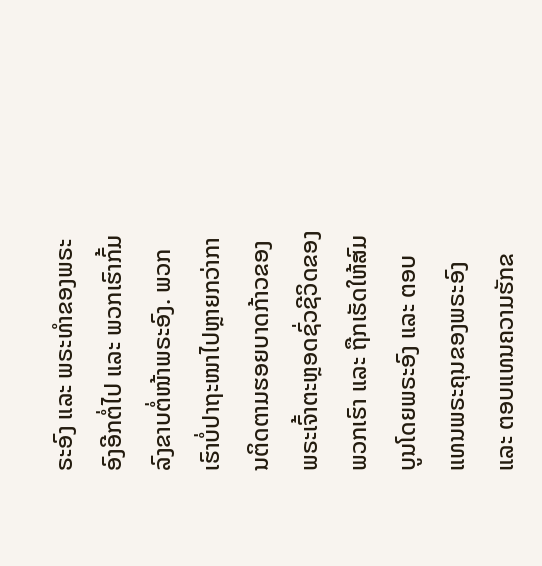ຣະອົງ ແລະ ພຣະທຳຂອງພຣະອົງອີກຕໍ່ໄປ ແລະ ພວກເຮົາກົ້ມລົງຂາບຕໍ່ໜ້າພຣະອົງ. ພວກເຮົາບໍ່ປາຖະໜາໄປຫຼາຍກວ່າການຕິດຕາມຮອຍບາດກ້າວຂອງພຣະເຈົ້າຕະຫຼອດຊົ່ວຊີວິດຂອງພວກເຮົາ ແລະ ຖືກເຮັດໃຫ້ສົມບູນໂດຍພຣະອົງ ແລະ ຕອບແທນພຣະຄຸນຂອງພຣະອົງ ແລະ ຕອບແທນຄວາມຮັກຂ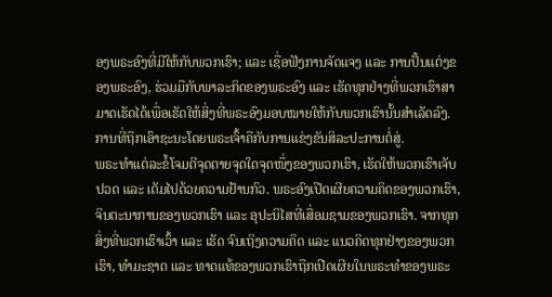ອງພຣະອົງທີ່ມີໃຫ້ກັບພວກເຮົາ; ແລະ ເຊື່ອຟັງການຈັດແຈງ ແລະ ການປັ້ນແຕ່ງຂອງພຣະອົງ, ຮ່ວມມືກັບພາລະກິດຂອງພຣະອົງ ແລະ ເຮັດທຸກຢ່າງທີ່ພວກເຮົາສາມາດເຮັດໄດ້ເພື່ອເຮັດໃຫ້ສິ່ງທີ່ພຣະອົງມອບໝາຍໃຫ້ກັບພວກເຮົານັ້ນສຳເລັດລົງ.
ການທີ່ຖືກເອົາຊະນະໂດຍພຣະເຈົ້າຄືກັບການແຂ່ງຂັນສິລະປະການຕໍ່ສູ່.
ພຣະທຳແຕ່ລະຂໍ້ໂຈມຕີຈຸດຕາຍຈຸດໃດຈຸດໜຶ່ງຂອງພວກເຮົາ, ເຮັດໃຫ້ພວກເຮົາເຈັບປວດ ແລະ ເຕັມໄປດ້ວຍຄວາມຢ້ານກົວ. ພຣະອົງເປີດເຜີຍຄວາມຄິດຂອງພວກເຮົາ, ຈິນຕະນາການຂອງພວກເຮົາ ແລະ ອຸປະນິໄສທີ່ເສື່ອມຊາມຂອງພວກເຮົາ. ຈາກທຸກສິ່ງທີ່ພວກເຮົາເວົ້າ ແລະ ເຮັດ ຈົນເຖິງຄວາມຄິດ ແລະ ແນວຄິດທຸກຢ່າງຂອງພວກເຮົາ, ທຳມະຊາດ ແລະ ທາດແທ້ຂອງພວກເຮົາຖືກເປີດເຜີຍໃນພຣະທຳຂອງພຣະ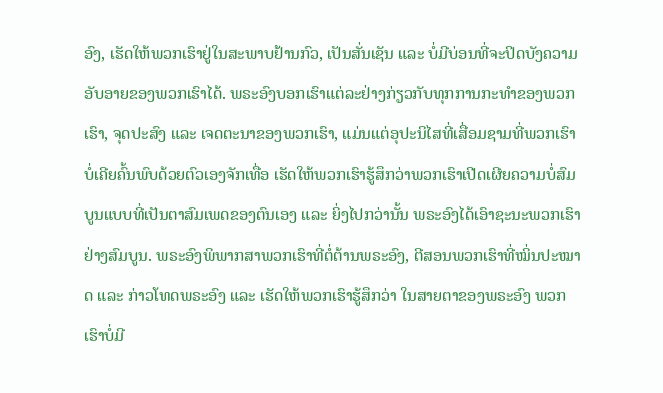ອົງ, ເຮັດໃຫ້ພວກເຮົາຢູ່ໃນສະພາບຢ້ານກົວ, ເປັນສັ່ນເຊັນ ແລະ ບໍ່ມີບ່ອນທີ່ຈະປິດບັງຄວາມອັບອາຍຂອງພວກເຮົາໄດ້. ພຣະອົງບອກເຮົາແຕ່ລະຢ່າງກ່ຽວກັບທຸກການກະທຳຂອງພວກເຮົາ, ຈຸດປະສົງ ແລະ ເຈດຕະນາຂອງພວກເຮົາ, ແມ່ນແຕ່ອຸປະນິໄສທີ່ເສື່ອມຊາມທີ່ພວກເຮົາບໍ່ເຄີຍຄົ້ນພົບດ້ວຍຕົວເອງຈັກເທື່ອ ເຮັດໃຫ້ພວກເຮົາຮູ້ສຶກວ່າພວກເຮົາເປີດເຜີຍຄວາມບໍ່ສົມບູນແບບທີ່ເປັນຕາສົມເພດຂອງຕົນເອງ ແລະ ຍິ່ງໄປກວ່ານັ້ນ ພຣະອົງໄດ້ເອົາຊະນະພວກເຮົາຢ່າງສົມບູນ. ພຣະອົງພິພາກສາພວກເຮົາທີ່ຕໍ່ຕ້ານພຣະອົງ, ຕີສອນພວກເຮົາທີ່ໝິ່ນປະໝາດ ແລະ ກ່າວໂທດພຣະອົງ ແລະ ເຮັດໃຫ້ພວກເຮົາຮູ້ສຶກວ່າ ໃນສາຍຕາຂອງພຣະອົງ ພວກເຮົາບໍ່ມີ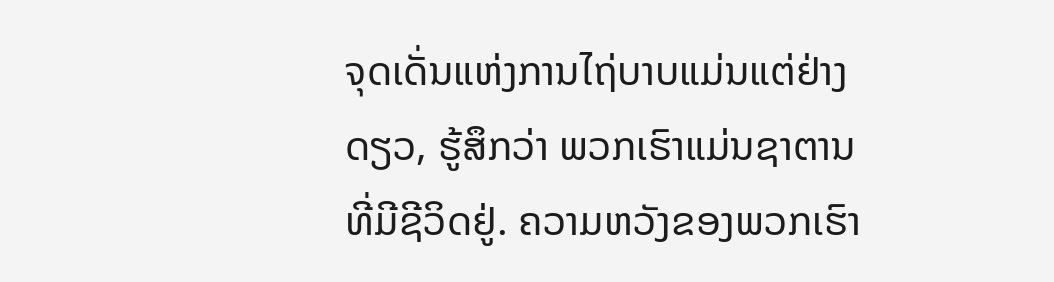ຈຸດເດັ່ນແຫ່ງການໄຖ່ບາບແມ່ນແຕ່ຢ່າງດຽວ, ຮູ້ສຶກວ່າ ພວກເຮົາແມ່ນຊາຕານທີ່ມີຊີວິດຢູ່. ຄວາມຫວັງຂອງພວກເຮົາ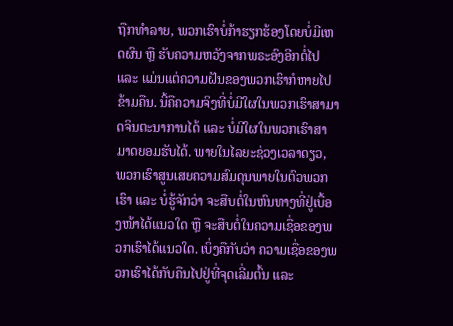ຖືກທຳລາຍ, ພວກເຮົາບໍ່ກ້າຮຽກຮ້ອງໂດຍບໍ່ມີເຫດຜົນ ຫຼື ຮັບຄວາມຫວັງຈາກພຣະອົງອີກຕໍ່ໄປ ແລະ ແມ່ນແຕ່ຄວາມຝັນຂອງພວກເຮົາກໍຫາຍໄປຂ້າມຄືນ. ນີ້ຄືຄວາມຈິງທີ່ບໍ່ມີໃຜໃນພວກເຮົາສາມາດຈິນຕະນາການໄດ້ ແລະ ບໍ່ມີໃຜໃນພວກເຮົາສາມາດຍອມຮັບໄດ້. ພາຍໃນໄລຍະຊ່ວງເວລາດຽວ, ພວກເຮົາສູນເສຍຄວາມສົມດຸນພາຍໃນຕົວພວກເຮົາ ແລະ ບໍ່ຮູ້ຈັກວ່າ ຈະສືບຕໍ່ໃນຫົນທາງທີ່ຢູ່ເບື້ອງໜ້າໄດ້ແນວໃດ ຫຼື ຈະສືບຕໍ່ໃນຄວາມເຊື່ອຂອງພວກເຮົາໄດ້ແນວໃດ. ເບິ່ງຄືກັບວ່າ ຄວາມເຊື່ອຂອງພວກເຮົາໄດ້ກັບຄືນໄປຢູ່ທີ່ຈຸດເລີ່ມຕົ້ນ ແລະ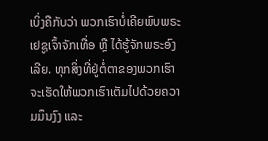ເບິ່ງຄືກັບວ່າ ພວກເຮົາບໍ່ເຄີຍພົບພຣະເຢຊູເຈົ້າຈັກເທື່ອ ຫຼື ໄດ້ຮູ້ຈັກພຣະອົງເລີຍ. ທຸກສິ່ງທີ່ຢູ່ຕໍ່ຕາຂອງພວກເຮົາຈະເຮັດໃຫ້ພວກເຮົາເຕັມໄປດ້ວຍຄວາມມຶນງົງ ແລະ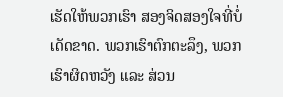ເຮັດໃຫ້ພວກເຮົາ ສອງຈິດສອງໃຈທີ່ບໍ່ເດັດຂາດ. ພວກເຮົາຕົກຕະລຶງ, ພວກເຮົາຜິດຫວັງ ແລະ ສ່ວນ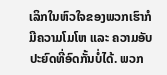ເລິກໃນຫົວໃຈຂອງພວກເຮົາກໍມີຄວາມໂມໂຫ ແລະ ຄວາມອັບປະຍົດທີ່ອົດກັ້ນບໍ່ໄດ້. ພວກ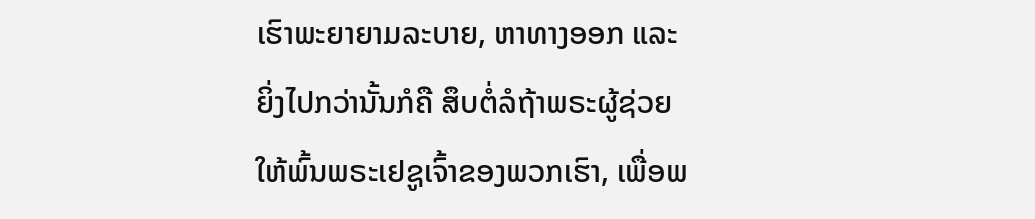ເຮົາພະຍາຍາມລະບາຍ, ຫາທາງອອກ ແລະ ຍິ່ງໄປກວ່ານັ້ນກໍຄື ສຶບຕໍ່ລໍຖ້າພຣະຜູ້ຊ່ວຍໃຫ້ພົ້ນພຣະເຢຊູເຈົ້າຂອງພວກເຮົາ, ເພື່ອພ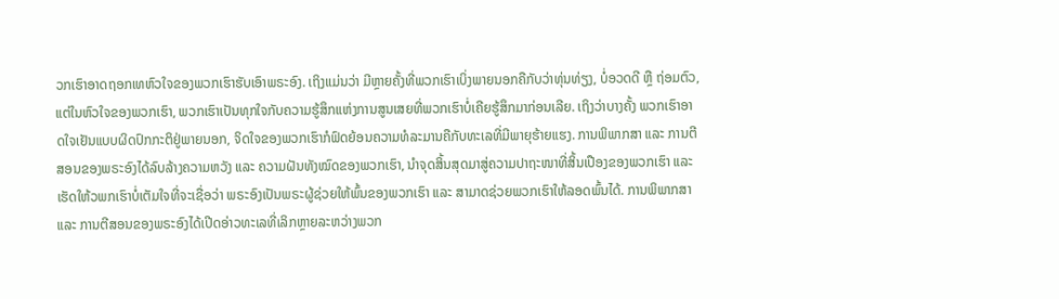ວກເຮົາອາດຖອກເທຫົວໃຈຂອງພວກເຮົາຮັບເອົາພຣະອົງ. ເຖິງແມ່ນວ່າ ມີຫຼາຍຄັ້ງທີ່ພວກເຮົາເບິ່ງພາຍນອກຄືກັບວ່າທຸ່ນທ່ຽງ, ບໍ່ອວດດີ ຫຼື ຖ່ອມຕົວ, ແຕ່ໃນຫົວໃຈຂອງພວກເຮົາ, ພວກເຮົາເປັນທຸກໃຈກັບຄວາມຮູ້ສຶກແຫ່ງການສູນເສຍທີ່ພວກເຮົາບໍ່ເຄີຍຮູ້ສຶກມາກ່ອນເລີຍ. ເຖິງວ່າບາງຄັ້ງ ພວກເຮົາອາດໃຈເຢັນແບບຜິດປົກກະຕິຢູ່ພາຍນອກ, ຈິດໃຈຂອງພວກເຮົາກໍຟົດຍ້ອນຄວາມທໍລະມານຄືກັບທະເລທີ່ມີພາຍຸຮ້າຍແຮງ. ການພິພາກສາ ແລະ ການຕີສອນຂອງພຣະອົງໄດ້ລົບລ້າງຄວາມຫວັງ ແລະ ຄວາມຝັນທັງໝົດຂອງພວກເຮົາ, ນໍາຈຸດສິ້ນສຸດມາສູ່ຄວາມປາຖະໜາທີ່ສິ້ນເປືອງຂອງພວກເຮົາ ແລະ ເຮັດໃຫ້ວພກເຮົາບໍ່ເຕັມໃຈທີ່ຈະເຊື່ອວ່າ ພຣະອົງເປັນພຣະຜູ້ຊ່ວຍໃຫ້ພົ້ນຂອງພວກເຮົາ ແລະ ສາມາດຊ່ວຍພວກເຮົາໃຫ້ລອດພົ້ນໄດ້. ການພິພາກສາ ແລະ ການຕີສອນຂອງພຣະອົງໄດ້ເປີດອ່າວທະເລທີ່ເລິກຫຼາຍລະຫວ່າງພວກ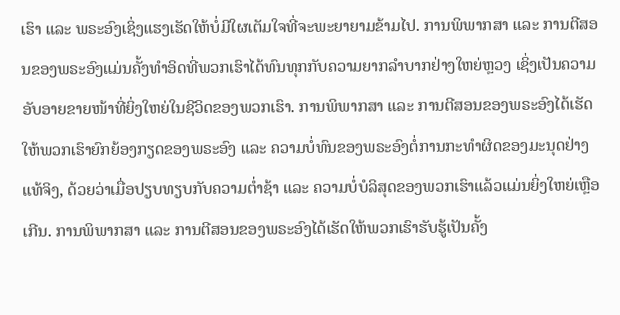ເຮົາ ແລະ ພຣະອົງເຊິ່ງແຮງເຮັດໃຫ້ບໍ່ມີໃຜເຕັມໃຈທີ່ຈະພະຍາຍາມຂ້າມໄປ. ການພິພາກສາ ແລະ ການຕີສອນຂອງພຣະອົງແມ່ນຄັ້ງທຳອິດທີ່ພວກເຮົາໄດ້ທົນທຸກກັບຄວາມຍາກລໍາບາກຢ່າງໃຫຍ່ຫຼວງ ເຊິ່ງເປັນຄວາມອັບອາຍຂາຍໜ້າທີ່ຍິ່ງໃຫຍ່ໃນຊີວິດຂອງພວກເຮົາ. ການພິພາກສາ ແລະ ການຕີສອນຂອງພຣະອົງໄດ້ເຮັດໃຫ້ພວກເຮົາຍົກຍ້ອງກຽດຂອງພຣະອົງ ແລະ ຄວາມບໍ່ທົນຂອງພຣະອົງຕໍ່ການກະທໍາຜິດຂອງມະນຸດຢ່າງແທ້ຈິງ, ດ້ວຍວ່າເມື່ອປຽບທຽບກັບຄວາມຕໍ່າຊ້າ ແລະ ຄວາມບໍ່ບໍລິສຸດຂອງພວກເຮົາແລ້ວແມ່ນຍິ່ງໃຫຍ່ເຫຼືອເກີນ. ການພິພາກສາ ແລະ ການຕີສອນຂອງພຣະອົງໄດ້ເຮັດໃຫ້ພວກເຮົາຮັບຮູ້ເປັນຄັ້ງ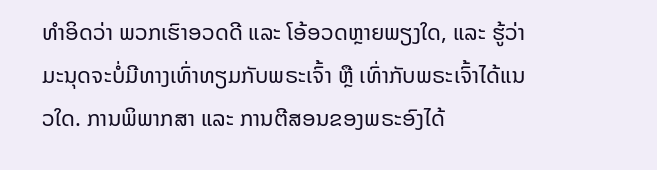ທໍາອິດວ່າ ພວກເຮົາອວດດີ ແລະ ໂອ້ອວດຫຼາຍພຽງໃດ, ແລະ ຮູ້ວ່າມະນຸດຈະບໍ່ມີທາງເທົ່າທຽມກັບພຣະເຈົ້າ ຫຼື ເທົ່າກັບພຣະເຈົ້າໄດ້ແນວໃດ. ການພິພາກສາ ແລະ ການຕີສອນຂອງພຣະອົງໄດ້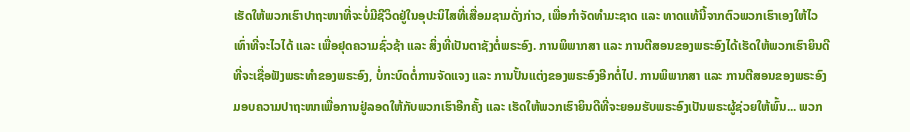ເຮັດໃຫ້ພວກເຮົາປາຖະໜາທີ່ຈະບໍ່ມີຊີວິດຢູ່ໃນອຸປະນິໄສທີ່ເສື່ອມຊາມດັ່ງກ່າວ, ເພື່ອກຳຈັດທຳມະຊາດ ແລະ ທາດແທ້ນີ້ຈາກຕົວພວກເຮົາເອງໃຫ້ໄວເທົ່າທີ່ຈະໄວໄດ້ ແລະ ເພື່ອຢຸດຄວາມຊົ່ວຊ້າ ແລະ ສິ່ງທີ່ເປັນຕາຊັງຕໍ່ພຣະອົງ. ການພິພາກສາ ແລະ ການຕີສອນຂອງພຣະອົງໄດ້ເຮັດໃຫ້ພວກເຮົາຍິນດີທີ່ຈະເຊື່ອຟັງພຣະທຳຂອງພຣະອົງ, ບໍ່ກະບົດຕໍ່ການຈັດແຈງ ແລະ ການປັ້ນແຕ່ງຂອງພຣະອົງອີກຕໍ່ໄປ. ການພິພາກສາ ແລະ ການຕີສອນຂອງພຣະອົງມອບຄວາມປາຖະໜາເພື່ອການຢູ່ລອດໃຫ້ກັບພວກເຮົາອີກຄັ້ງ ແລະ ເຮັດໃຫ້ພວກເຮົາຍິນດີທີ່ຈະຍອມຮັບພຣະອົງເປັນພຣະຜູ້ຊ່ວຍໃຫ້ພົ້ນ... ພວກ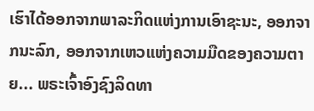ເຮົາໄດ້ອອກຈາກພາລະກິດແຫ່ງການເອົາຊະນະ, ອອກຈາກນະລົກ, ອອກຈາກເຫວແຫ່ງຄວາມມືດຂອງຄວາມຕາຍ... ພຣະເຈົ້າອົງຊົງລິດທາ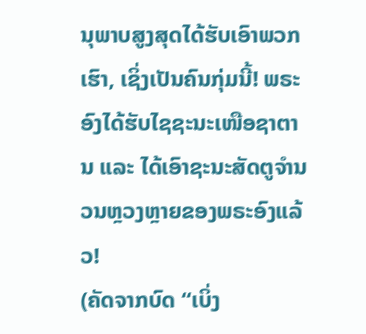ນຸພາບສູງສຸດໄດ້ຮັບເອົາພວກເຮົາ, ເຊິ່ງເປັນຄົນກຸ່ມນີ້! ພຣະອົງໄດ້ຮັບໄຊຊະນະເໜືອຊາຕານ ແລະ ໄດ້ເອົາຊະນະສັດຕູຈຳນວນຫຼວງຫຼາຍຂອງພຣະອົງແລ້ວ!
(ຄັດຈາກບົດ “ເບິ່ງ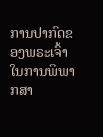ການປາກົດຂອງພຣະເຈົ້າໃນການພິພາກສາ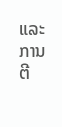ແລະ ການຕີ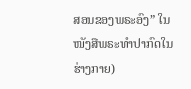ສອນຂອງພຣະອົງ” ໃນໜັງສືພຣະທໍາປາກົດໃນຮ່າງກາຍ)